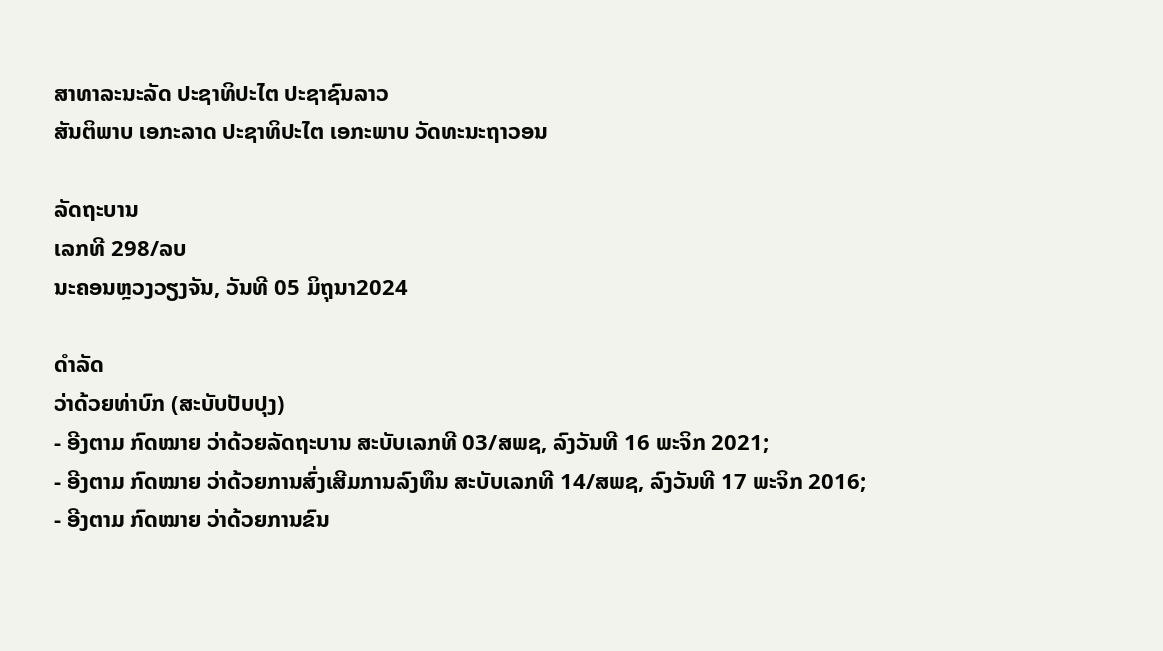ສາທາລະນະລັດ ປະຊາທິປະໄຕ ປະຊາຊົນລາວ
ສັນຕິພາບ ເອກະລາດ ປະຊາທິປະໄຕ ເອກະພາບ ວັດທະນະຖາວອນ

ລັດຖະບານ
ເລກທີ 298/ລບ
ນະຄອນຫຼວງວຽງຈັນ, ວັນທີ 05 ມິຖຸນາ2024

ດໍາລັດ
ວ່າດ້ວຍທ່າບົກ (ສະບັບປັບປຸງ)
- ອີງຕາມ ກົດໝາຍ ວ່າດ້ວຍລັດຖະບານ ສະບັບເລກທີ 03/ສພຊ, ລົງວັນທີ 16 ພະຈິກ 2021;
- ອີງຕາມ ກົດໝາຍ ວ່າດ້ວຍການສົ່ງເສີມການລົງທຶນ ສະບັບເລກທີ 14/ສພຊ, ລົງວັນທີ 17 ພະຈິກ 2016;
- ອີງຕາມ ກົດໝາຍ ວ່າດ້ວຍການຂົນ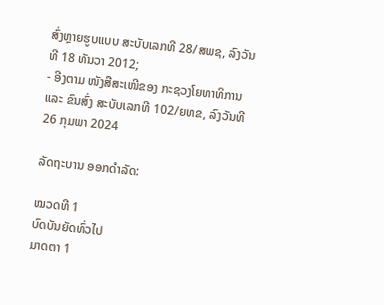ສົ່ງຫຼາຍຮູບແບບ ສະບັບເລກທີ 28/ສພຊ, ລົງວັນທີ 18 ທັນວາ 2012;
- ອີງຕາມ ໜັງສືສະເໜີຂອງ ກະຊວງໂຍທາທິການ ແລະ ຂົນສົ່ງ ສະບັບເລກທີ 102/ຍທຂ, ລົງວັນທີ 26 ກຸມພາ 2024

ລັດຖະບານ ອອກດຳລັດ:

ໝວດທີ 1
ບົດບັນຍັດທົ່ວໄປ
ມາດຕາ 1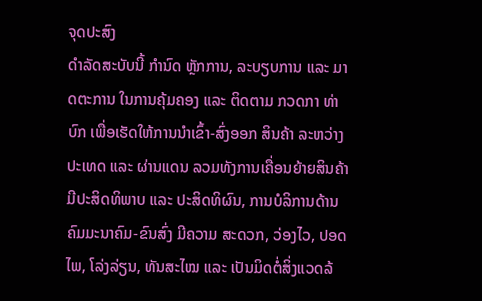ຈຸດປະສົງ
ດໍາລັດສະບັບນີ້ ກຳນົດ ຫຼັກການ, ລະບຽບການ ແລະ ມາດຕະການ ໃນການຄຸ້ມຄອງ ແລະ ຕິດຕາມ ກວດກາ ທ່າບົກ ເພື່ອເຮັດໃຫ້ການນຳເຂົ້າ-ສົ່ງອອກ ສິນຄ້າ ລະຫວ່າງປະເທດ ແລະ ຜ່ານແດນ ລວມທັງການເຄື່ອນຍ້າຍສິນຄ້າ ມີປະສິດທິພາບ ແລະ ປະສິດທິຜົນ, ການບໍລິການດ້ານຄົມມະນາຄົມ-ຂົນສົ່ງ ມີຄວາມ ສະດວກ, ວ່ອງໄວ, ປອດໄພ, ໂລ່ງລ່ຽນ, ທັນສະໄໝ ແລະ ເປັນມິດຕໍ່ສິ່ງແວດລ້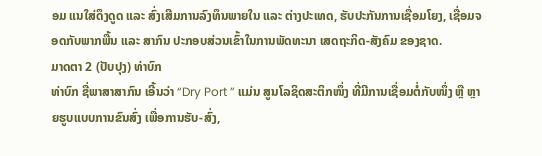ອມ ແນໃສ່ດຶງດູດ ແລະ ສົ່ງເສີມການລົງທຶນພາຍໃນ ແລະ ຕ່າງປະເທດ, ຮັບປະກັນການເຊື່ອມໂຍງ, ເຊື່ອມຈອດກັບພາກພື້ນ ແລະ ສາກົນ ປະກອບສ່ວນເຂົ້າໃນການພັດທະນາ ເສດຖະກິດ-ສັງຄົມ ຂອງຊາດ.
ມາດຕາ 2 (ປັບປຸງ) ທ່າບົກ
ທ່າບົກ ຊື່ພາສາສາກົນ ເອີ້ນວ່າ “Dry Port ” ແມ່ນ ສູນໂລຊິດສະຕິກໜຶ່ງ ທີ່ມີການເຊື່ອມຕໍ່ກັບໜຶ່ງ ຫຼື ຫຼາຍຮູບແບບການຂົນສົ່ງ ເພື່ອການຮັບ-ສົ່ງ,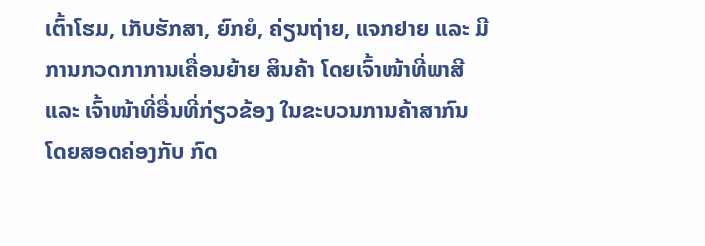ເຕົ້າໂຮມ, ເກັບຮັກສາ, ຍົກຍໍ, ຄ່ຽນຖ່າຍ, ແຈກຢາຍ ແລະ ມີການກວດກາການເຄື່ອນຍ້າຍ ສິນຄ້າ ໂດຍເຈົ້າໜ້າທີ່ພາສີ ແລະ ເຈົ້າໜ້າທີ່ອື່ນທີ່ກ່ຽວຂ້ອງ ໃນຂະບວນການຄ້າສາກົນ ໂດຍສອດຄ່ອງກັບ ກົດ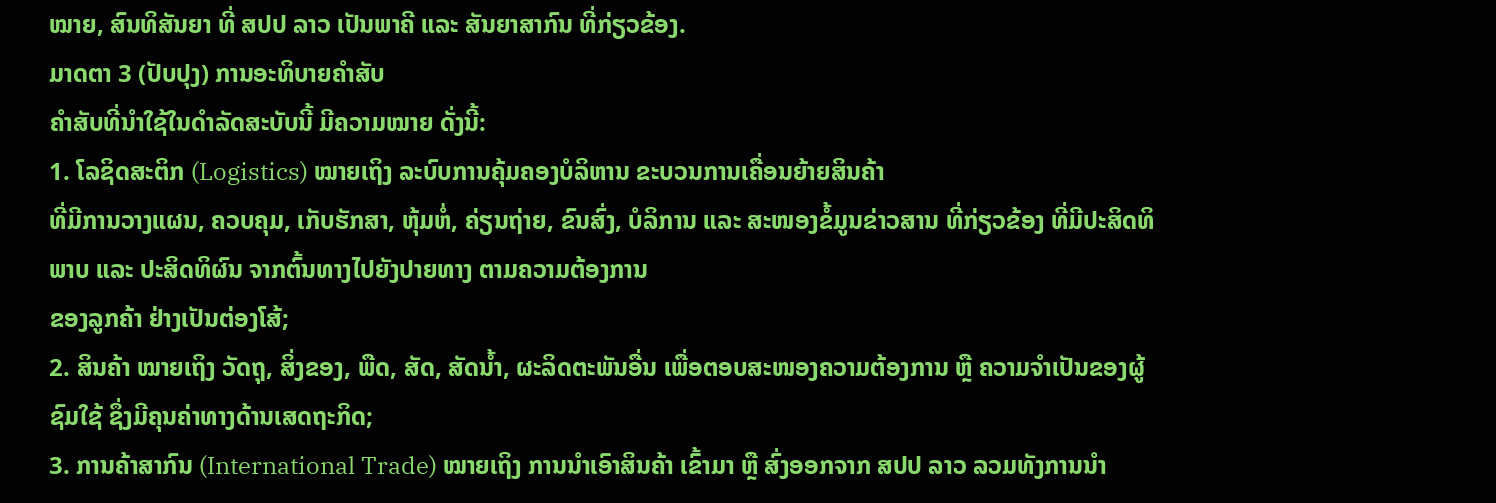ໝາຍ, ສົນທິສັນຍາ ທີ່ ສປປ ລາວ ເປັນພາຄີ ແລະ ສັນຍາສາກົນ ທີ່ກ່ຽວຂ້ອງ.
ມາດຕາ 3 (ປັບປຸງ) ການອະທິບາຍຄຳສັບ
ຄຳສັບທີ່ນຳໃຊ້ໃນດຳລັດສະບັບນີ້ ມີຄວາມໝາຍ ດັ່ງນີ້:
1. ໂລຊິດສະຕິກ (Logistics) ໝາຍເຖິງ ລະບົບການຄຸ້ມຄອງບໍລິຫານ ຂະບວນການເຄື່ອນຍ້າຍສິນຄ້າ
ທີ່ມີການວາງແຜນ, ຄວບຄຸມ, ເກັບຮັກສາ, ຫຸ້ມຫໍ່, ຄ່ຽນຖ່າຍ, ຂົນສົ່ງ, ບໍລິການ ແລະ ສະໜອງຂໍ້ມູນຂ່າວສານ ທີ່ກ່ຽວຂ້ອງ ທີ່ມີປະສິດທິພາບ ແລະ ປະສິດທິຜົນ ຈາກຕົ້ນທາງໄປຍັງປາຍທາງ ຕາມຄວາມຕ້ອງການ
ຂອງລູກຄ້າ ຢ່າງເປັນຕ່ອງໂສ້;
2. ສິນຄ້າ ໝາຍເຖິງ ວັດຖຸ, ສິ່ງຂອງ, ພືດ, ສັດ, ສັດນ້ຳ, ຜະລິດຕະພັນອື່ນ ເພື່ອຕອບສະໜອງຄວາມຕ້ອງການ ຫຼື ຄວາມຈໍາເປັນຂອງຜູ້ຊົມໃຊ້ ຊຶ່ງມີຄຸນຄ່າທາງດ້ານເສດຖະກິດ;
3. ການຄ້າສາກົນ (International Trade) ໝາຍເຖິງ ການນໍາເອົາສິນຄ້າ ເຂົ້າມາ ຫຼື ສົ່ງອອກຈາກ ສປປ ລາວ ລວມທັງການນໍາ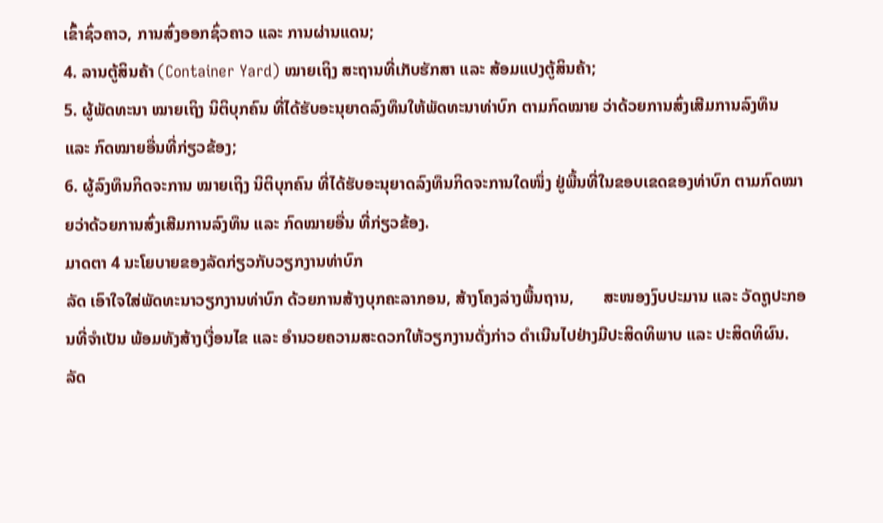ເຂົ້າຊົ່ວຄາວ, ການສົ່ງອອກຊົ່ວຄາວ ແລະ ການຜ່ານແດນ;
4. ລານຕູ້ສິນຄ້າ (Container Yard) ໝາຍເຖິງ ສະຖານທີ່ເກັບຮັກສາ ແລະ ສ້ອມແປງຕູ້ສິນຄ້າ;
5. ຜູ້ພັດທະນາ ໝາຍເຖິງ ນິຕິບຸກຄົນ ທີ່ໄດ້ຮັບອະນຸຍາດລົງທຶນໃຫ້ພັດທະນາທ່າບົກ ຕາມກົດໝາຍ ວ່າດ້ວຍການສົ່ງເສີມການລົງທຶນ ແລະ ກົດໝາຍອື່ນທີ່ກ່ຽວຂ້ອງ;
6. ຜູ້ລົງທຶນກິດຈະການ ໝາຍເຖິງ ນິຕິບຸກຄົນ ທີ່ໄດ້ຮັບອະນຸຍາດລົງທຶນກິດຈະການໃດໜຶ່ງ ຢູ່ພື້ນທີ່ໃນຂອບເຂດຂອງທ່າບົກ ຕາມກົດໝາຍວ່າດ້ວຍການສົ່ງເສີມການລົງທຶນ ແລະ ກົດໝາຍອື່ນ ທີ່ກ່ຽວຂ້ອງ.
ມາດຕາ 4 ນະໂຍບາຍຂອງລັດກ່ຽວກັບວຽກງານທ່າບົກ
ລັດ ເອົາໃຈໃສ່ພັດທະນາວຽກງານທ່າບົກ ດ້ວຍການສ້າງບຸກຄະລາກອນ, ສ້າງໂຄງລ່າງພື້ນຖານ,       ສະໜອງງົບປະມານ ແລະ ວັດຖູປະກອນທີ່ຈຳເປັນ ພ້ອມທັງສ້າງເງື່ອນໄຂ ແລະ ອຳນວຍຄວາມສະດວກໃຫ້ວຽກງານດັ່ງກ່າວ ດຳເນີນໄປຢ່າງມີປະສິດທິພາບ ແລະ ປະສິດທິຜົນ.
ລັດ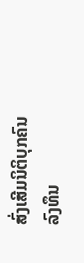ສົ່ງເສີມນິຕິບຸກຄົນ ລົງທຶນ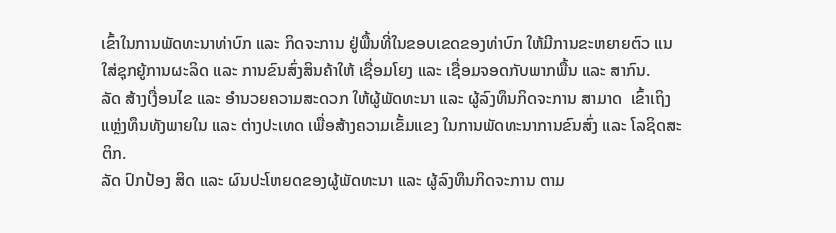ເຂົ້າໃນການພັດທະນາທ່າບົກ ແລະ ກິດຈະການ ຢູ່ພື້ນທີ່ໃນຂອບເຂດຂອງທ່າບົກ ໃຫ້ມີການຂະຫຍາຍຕົວ ແນໃສ່ຊຸກຍູ້ການຜະລິດ ແລະ ການຂົນສົ່ງສິນຄ້າໃຫ້ ເຊື່ອມໂຍງ ແລະ ເຊື່ອມຈອດກັບພາກພື້ນ ແລະ ສາກົນ.
ລັດ ສ້າງເງື່ອນໄຂ ແລະ ອຳນວຍຄວາມສະດວກ ໃຫ້ຜູ້ພັດທະນາ ແລະ ຜູ້ລົງທຶນກິດຈະການ ສາມາດ  ເຂົ້າເຖິງແຫຼ່ງທຶນທັງພາຍໃນ ແລະ ຕ່າງປະເທດ ເພື່ອສ້າງຄວາມເຂັ້ມແຂງ ໃນການພັດທະນາການຂົນສົ່ງ ແລະ ໂລຊິດສະຕິກ.
ລັດ ປົກປ້ອງ ສິດ ແລະ ຜົນປະໂຫຍດຂອງຜູ້ພັດທະນາ ແລະ ຜູ້ລົງທຶນກິດຈະການ ຕາມ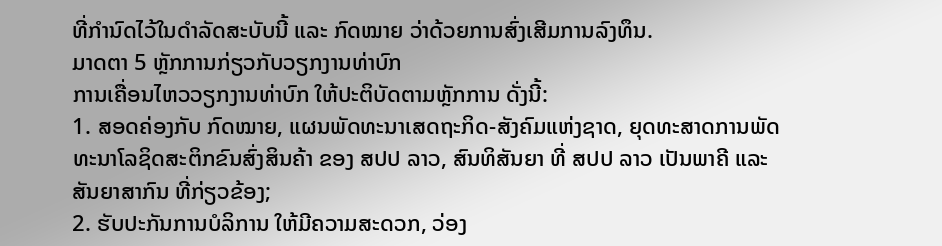ທີ່ກຳນົດໄວ້ໃນດຳລັດສະບັບນີ້ ແລະ ກົດໝາຍ ວ່າດ້ວຍການສົ່ງເສີມການລົງທຶນ.
ມາດຕາ 5 ຫຼັກການກ່ຽວກັບວຽກງານທ່າບົກ
ການເຄື່ອນໄຫວວຽກງານທ່າບົກ ໃຫ້ປະຕິບັດຕາມຫຼັກການ ດັ່ງນີ້:
1. ສອດຄ່ອງກັບ ກົດໝາຍ, ແຜນພັດທະນາເສດຖະກິດ-ສັງຄົມແຫ່ງຊາດ, ຍຸດທະສາດການພັດທະນາໂລຊິດສະຕິກຂົນສົ່ງສິນຄ້າ ຂອງ ສປປ ລາວ, ສົນທິສັນຍາ ທີ່ ສປປ ລາວ ເປັນພາຄີ ແລະ ສັນຍາສາກົນ ທີ່ກ່ຽວຂ້ອງ;
2. ຮັບປະກັນການບໍລິການ ໃຫ້ມີຄວາມສະດວກ, ວ່ອງ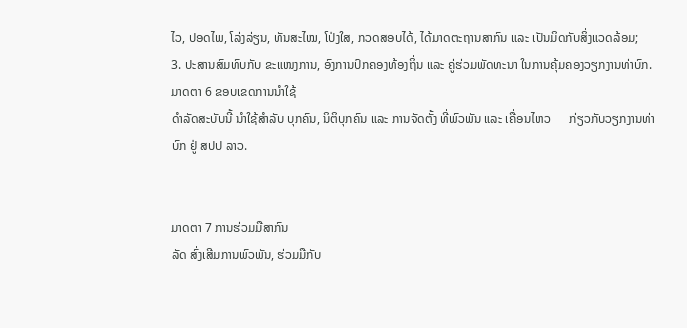ໄວ, ປອດໄພ, ໂລ່ງລ່ຽນ, ທັນສະໄໝ, ໂປ່ງໃສ, ກວດສອບໄດ້, ໄດ້ມາດຕະຖານສາກົນ ແລະ ເປັນມິດກັບສິ່ງແວດລ້ອມ;
3. ປະສານສົມທົບກັບ ຂະແໜງການ, ອົງການປົກຄອງທ້ອງຖິ່ນ ແລະ ຄູ່ຮ່ວມພັດທະນາ ໃນການຄຸ້ມຄອງວຽກງານທ່າບົກ.
ມາດຕາ 6 ຂອບເຂດການນໍາໃຊ້
ດຳລັດສະບັບນີ້ ນຳໃຊ້ສຳລັບ ບຸກຄົນ, ນິຕິບຸກຄົນ ແລະ ການຈັດຕັ້ງ ທີ່ພົວພັນ ແລະ ເຄື່ອນໄຫວ      ກ່ຽວກັບວຽກງານທ່າບົກ ຢູ່ ສປປ ລາວ.


ມາດຕາ 7 ການຮ່ວມມືສາກົນ
ລັດ ສົ່ງເສີມການພົວພັນ, ຮ່ວມມືກັບ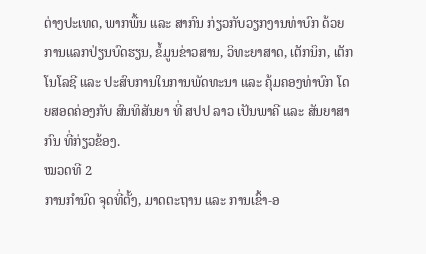ຕ່າງປະເທດ, ພາກພື້ນ ແລະ ສາກົນ ກ່ຽວກັບວຽກງານທ່າບົກ ດ້ວຍການແລກປ່ຽນບົດຮຽນ, ຂໍ້ມູນຂ່າວສານ, ວິທະຍາສາດ, ເຕັກນິກ, ເຕັກໂນໂລຊີ ແລະ ປະສົບການໃນການພັດທະນາ ແລະ ຄຸ້ມຄອງທ່າບົກ ໂດຍສອດຄ່ອງກັບ ສົນທິສັນຍາ ທີ່ ສປປ ລາວ ເປັນພາຄີ ແລະ ສັນຍາສາກົນ ທີ່ກ່ຽວຂ້ອງ.
ໝວດທີ 2
ການກໍານົດ ຈຸດທີ່ຕັ້ງ, ມາດຕະຖານ ແລະ ການເຂົ້າ-ອ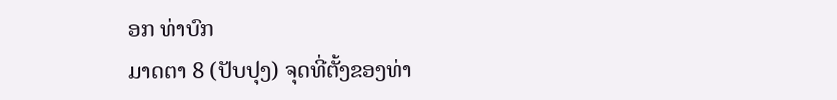ອກ ທ່າບົກ
ມາດຕາ 8 (ປັບປຸງ) ຈຸດທີ່ຕັ້ງຂອງທ່າ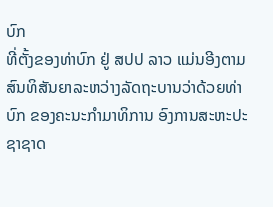ບົກ
ທີ່ຕັ້ງຂອງທ່າບົກ ຢູ່ ສປປ ລາວ ແມ່ນອີງຕາມສົນທິສັນຍາລະຫວ່າງລັດຖະບານວ່າດ້ວຍທ່າບົກ ຂອງຄະນະກໍາມາທິການ ອົງການສະຫະປະຊາຊາດ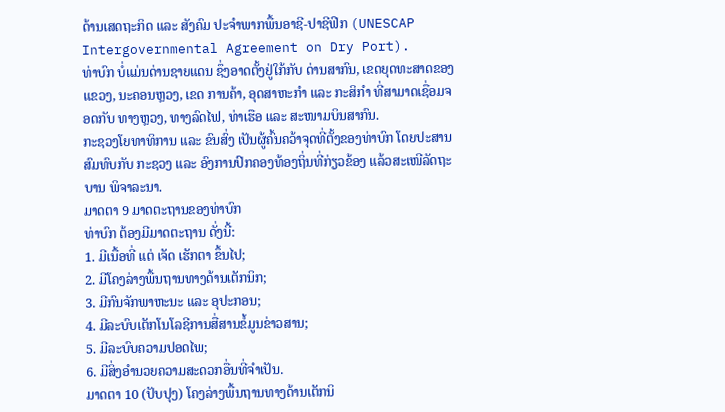ດ້ານເສດຖະກິດ ແລະ ສັງຄົມ ປະຈໍາພາກພື້ນອາຊີ-ປາຊີຟິກ (UNESCAP Intergovernmental Agreement on Dry Port).
ທ່າບົກ ບໍ່ແມ່ນດ່ານຊາຍແດນ ຊຶ່ງອາດຕັ້ງຢູ່ໃກ້ກັບ ດ່ານສາກົນ, ເຂດຍຸດທະສາດຂອງ ແຂວງ, ນະຄອນຫຼວງ, ເຂດ ການຄ້າ, ອຸດສາຫະກໍາ ແລະ ກະສິກຳ ທີ່ສາມາດເຊື່ອມຈອດກັບ ທາງຫຼວງ, ທາງລົດໄຟ, ທ່າເຮືອ ແລະ ສະໜາມບິນສາກົນ.
ກະຊວງໂຍທາທິການ ແລະ ຂົນສົ່ງ ເປັນຜູ້ຄົ້ນຄວ້າຈຸດທີ່ຕັ້ງຂອງທ່າບົກ ໂດຍປະສານສົມທົບກັບ ກະຊວງ ແລະ ອົງການປົກຄອງທ້ອງຖິ່ນທີ່ກ່ຽວຂ້ອງ ແລ້ວສະເໜີລັດຖະບານ ພິຈາລະນາ.
ມາດຕາ 9 ມາດຕະຖານຂອງທ່າບົກ
ທ່າບົກ ຕ້ອງມີມາດຕະຖານ ດັ່ງນີ້:
1. ມີເນື້ອທີ່ ແຕ່ ເຈັດ ເຮັກຕາ ຂຶ້ນໄປ;
2. ມີໂຄງລ່າງພື້ນຖານທາງດ້ານເຕັກນິກ;
3. ມີກົນຈັກພາຫະນະ ແລະ ອຸປະກອນ;
4. ມີລະບົບເຕັກໂນໂລຊີການສື່ສານຂໍ້ມູນຂ່າວສານ;
5. ມີລະບົບຄວາມປອດໄພ;
6. ມີສິ່ງອຳນວຍຄວາມສະດວກອື່ນທີ່ຈຳເປັນ.
ມາດຕາ 10 (ປັບປຸງ) ໂຄງລ່າງພື້ນຖານທາງດ້ານເຕັກນິ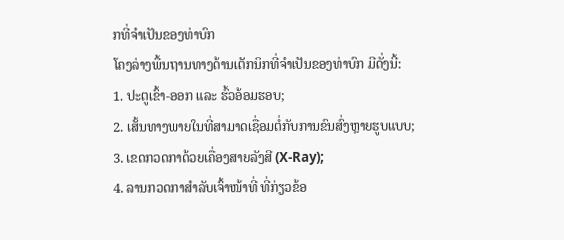ກທີ່ຈໍາເປັນຂອງທ່າບົກ
ໂຄງລ່າງພື້ນຖານທາງດ້ານເຕັກນິກທີ່ຈໍາເປັນຂອງທ່າບົກ ມີດັ່ງນີ້:
1. ປະຕູເຂົ້າ-ອອກ ແລະ ຮົ້ວອ້ອມຮອບ;
2. ເສັ້ນທາງພາຍໃນທີ່ສາມາດເຊື່ອມຕໍ່ກັບການຂົນສົ່ງຫຼາຍຮູບແບບ;
3. ເຂດກວດກາດ້ວຍເຄື່ອງສາຍລັງສີ (X-Ray);
4. ລານກວດກາສຳລັບເຈົ້າໜ້າທີ່ ທີ່ກ່ຽວຂ້ອ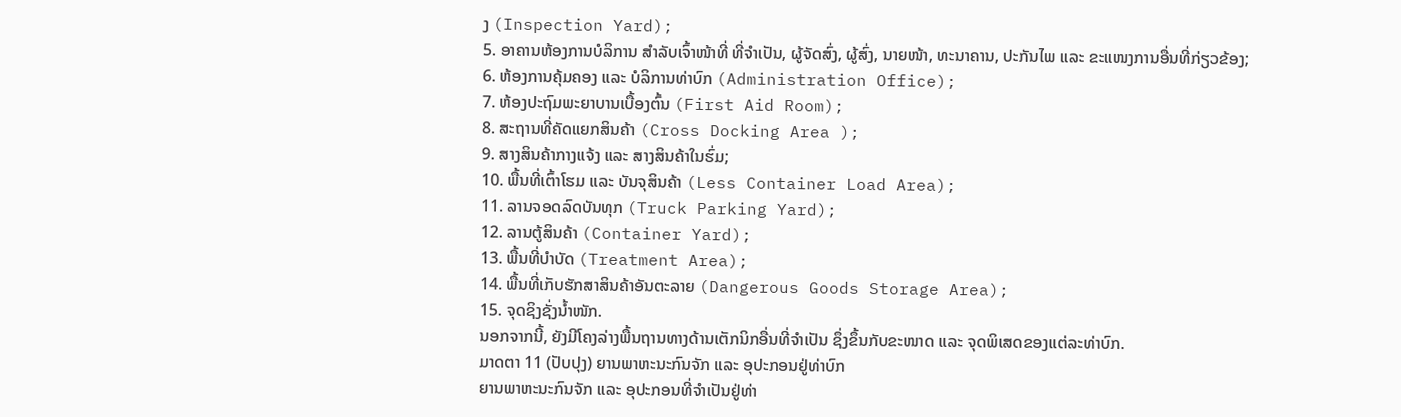ງ (Inspection Yard);
5. ອາຄານຫ້ອງການບໍລິການ ສໍາລັບເຈົ້າໜ້າທີ່ ທີ່ຈໍາເປັນ, ຜູ້ຈັດສົ່ງ, ຜູ້ສົ່ງ, ນາຍໜ້າ, ທະນາຄານ, ປະກັນໄພ ແລະ ຂະແໜງການອື່ນທີ່ກ່ຽວຂ້ອງ;
6. ຫ້ອງການຄຸ້ມຄອງ ແລະ ບໍລິການທ່າບົກ (Administration Office);
7. ຫ້ອງປະຖົມພະຍາບານເບື້ອງຕົ້ນ (First Aid Room);
8. ສະຖານທີ່ຄັດແຍກສິນຄ້າ (Cross Docking Area );
9. ສາງສິນຄ້າກາງແຈ້ງ ແລະ ສາງສິນຄ້າໃນຮົ່ມ;
10. ພື້ນທີ່ເຕົ້າໂຮມ ແລະ ບັນຈຸສິນຄ້າ (Less Container Load Area);
11. ລານຈອດລົດບັນທຸກ (Truck Parking Yard);
12. ລານຕູ້ສິນຄ້າ (Container Yard);
13. ພື້ນທີ່ບຳບັດ (Treatment Area);
14. ພື້ນທີ່ເກັບຮັກສາສິນຄ້າອັນຕະລາຍ (Dangerous Goods Storage Area);
15. ຈຸດຊິງຊັ່ງນ້ຳໜັກ.
ນອກຈາກນີ້, ຍັງມີໂຄງລ່າງພື້ນຖານທາງດ້ານເຕັກນິກອື່ນທີ່ຈຳເປັນ ຊຶ່ງຂຶ້ນກັບຂະໜາດ ແລະ ຈຸດພິເສດຂອງແຕ່ລະທ່າບົກ.
ມາດຕາ 11 (ປັບປຸງ) ຍານພາຫະນະກົນຈັກ ແລະ ອຸປະກອນຢູ່ທ່າບົກ
ຍານພາຫະນະກົນຈັກ ແລະ ອຸປະກອນທີ່ຈຳເປັນຢູ່ທ່າ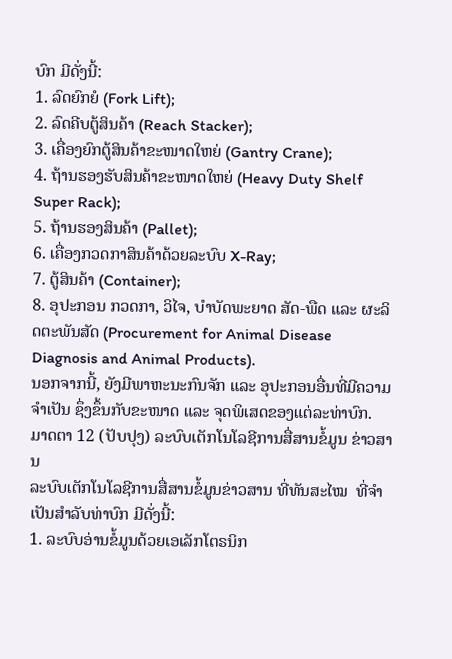ບົກ ມີດັ່ງນີ້:
1. ລົດຍົກຍໍ (Fork Lift);
2. ລົດຄີບຕູ້ສິນຄ້າ (Reach Stacker);
3. ເຄື່ອງຍົກຕູ້ສິນຄ້າຂະໜາດໃຫຍ່ (Gantry Crane);
4. ຖ້ານຮອງຮັບສິນຄ້າຂະໜາດໃຫຍ່ (Heavy Duty Shelf Super Rack);
5. ຖ້ານຮອງສິນຄ້າ (Pallet);
6. ເຄື່ອງກວດກາສິນຄ້າດ້ວຍລະບົບ X-Ray;
7. ຕູ້ສິນຄ້າ (Container);
8. ອຸປະກອນ ກວດກາ, ວິໄຈ, ບໍາບັດພະຍາດ ສັດ-ພືດ ແລະ ຜະລິດຕະພັນສັດ (Procurement for Animal Disease Diagnosis and Animal Products).
ນອກຈາກນີ້, ຍັງມີພາຫະນະກົນຈັກ ແລະ ອຸປະກອນອື່ນທີ່ມີຄວາມຈຳເປັນ ຊຶ່ງຂຶ້ນກັບຂະໜາດ ແລະ ຈຸດພິເສດຂອງແຕ່ລະທ່າບົກ.
ມາດຕາ 12 (ປັບປຸງ) ລະບົບເຕັກໂນໂລຊີການສື່ສານຂໍ້ມູນ ຂ່າວສານ
ລະບົບເຕັກໂນໂລຊີການສື່ສານຂໍ້ມູນຂ່າວສານ ທີ່ທັນສະໄໝ  ທີ່ຈຳເປັນສຳລັບທ່າບົກ ມີດັ່ງນີ້:
1. ລະບົບອ່ານຂໍ້ມູນດ້ວຍເອເລັກໂຕຣນິກ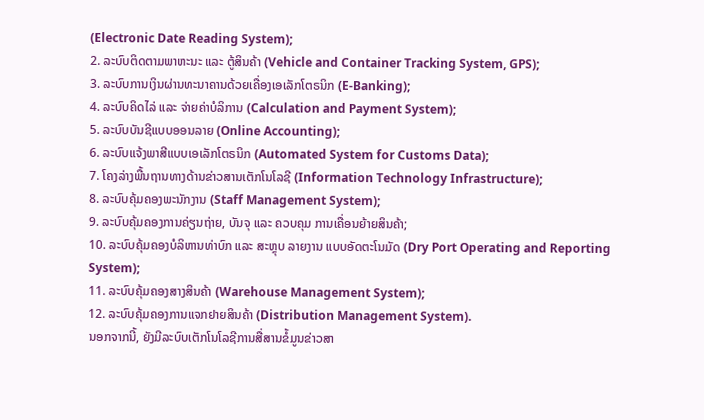(Electronic Date Reading System);
2. ລະບົບຕິດຕາມພາຫະນະ ແລະ ຕູ້ສິນຄ້າ (Vehicle and Container Tracking System, GPS);
3. ລະບົບການເງິນຜ່ານທະນາຄານດ້ວຍເຄື່ອງເອເລັກໂຕຣນິກ (E-Banking);
4. ລະບົບຄິດໄລ່ ແລະ ຈ່າຍຄ່າບໍລິການ (Calculation and Payment System);
5. ລະບົບບັນຊີແບບອອນລາຍ (Online Accounting);
6. ລະບົບແຈ້ງພາສີແບບເອເລັກໂຕຣນິກ (Automated System for Customs Data);
7. ໂຄງລ່າງພື້ນຖານທາງດ້ານຂ່າວສານເຕັກໂນໂລຊີ (Information Technology Infrastructure);
8. ລະບົບຄຸ້ມຄອງພະນັກງານ (Staff Management System);
9. ລະບົບຄຸ້ມຄອງການຄ່ຽນຖ່າຍ, ບັນຈຸ ແລະ ຄວບຄຸມ ການເຄື່ອນຍ້າຍສິນຄ້າ;
10. ລະບົບຄຸ້ມຄອງບໍລິຫານທ່າບົກ ແລະ ສະຫຼຸບ ລາຍງານ ແບບອັດຕະໂນມັດ (Dry Port Operating and Reporting System);
11. ລະບົບຄຸ້ມຄອງສາງສິນຄ້າ (Warehouse Management System);
12. ລະບົບຄຸ້ມຄອງການແຈກຢາຍສິນຄ້າ (Distribution Management System).
ນອກຈາກນີ້, ຍັງມີລະບົບເຕັກໂນໂລຊີການສື່ສານຂໍ້ມູນຂ່າວສາ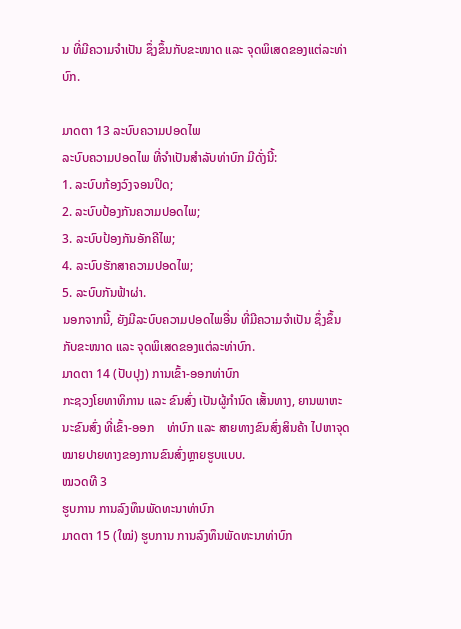ນ ທີ່ມີຄວາມຈຳເປັນ ຊຶ່ງຂຶ້ນກັບຂະໜາດ ແລະ ຈຸດພິເສດຂອງແຕ່ລະທ່າບົກ.

ມາດຕາ 13 ລະບົບຄວາມປອດໄພ
ລະບົບຄວາມປອດໄພ ທີ່ຈຳເປັນສຳລັບທ່າບົກ ມີດັ່ງນີ້:
1. ລະບົບກ້ອງວົງຈອນປິດ;
2. ລະບົບປ້ອງກັນຄວາມປອດໄພ;
3. ລະບົບປ້ອງກັນອັກຄີໄພ;
4. ລະບົບຮັກສາຄວາມປອດໄພ;
5. ລະບົບກັນຟ້າຜ່າ.
ນອກຈາກນີ້, ຍັງມີລະບົບຄວາມປອດໄພອື່ນ ທີ່ມີຄວາມຈຳເປັນ ຊຶ່ງຂຶ້ນກັບຂະໜາດ ແລະ ຈຸດພິເສດຂອງແຕ່ລະທ່າບົກ.
ມາດຕາ 14 (ປັບປຸງ) ການເຂົ້າ-ອອກທ່າບົກ
ກະຊວງໂຍທາທິການ ແລະ ຂົນສົ່ງ ເປັນຜູ້ກຳນົດ ເສັ້ນທາງ, ຍານພາຫະນະຂົນສົ່ງ ທີ່ເຂົ້າ-ອອກ    ທ່າບົກ ແລະ ສາຍທາງຂົນສົ່ງສິນຄ້າ ໄປຫາຈຸດໝາຍປາຍທາງຂອງການຂົນສົ່ງຫຼາຍຮູບແບບ.
ໝວດທີ 3
ຮູບການ ການລົງທຶນພັດທະນາທ່າບົກ
ມາດຕາ 15 (ໃໝ່) ຮູບການ ການລົງທຶນພັດທະນາທ່າບົກ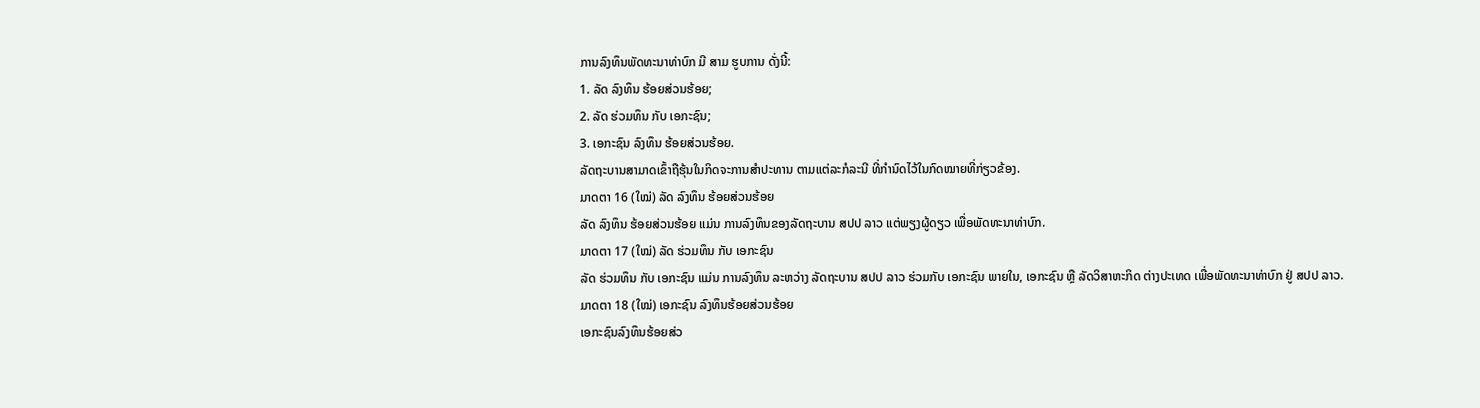ການລົງທຶນພັດທະນາທ່າບົກ ມີ ສາມ ຮູບການ ດັ່ງນີ້:
1. ລັດ ລົງທຶນ ຮ້ອຍສ່ວນຮ້ອຍ;
2. ລັດ ຮ່ວມທຶນ ກັບ ເອກະຊົນ;
3. ເອກະຊົນ ລົງທຶນ ຮ້ອຍສ່ວນຮ້ອຍ.
ລັດຖະບານສາມາດເຂົ້າຖືຮຸ້ນໃນກິດຈະການສຳປະທານ ຕາມແຕ່ລະກໍລະນີ ທີ່ກຳນົດໄວ້ໃນກົດໝາຍທີ່ກ່ຽວຂ້ອງ.
ມາດຕາ 16 (ໃໝ່) ລັດ ລົງທຶນ ຮ້ອຍສ່ວນຮ້ອຍ
ລັດ ລົງທຶນ ຮ້ອຍສ່ວນຮ້ອຍ ແມ່ນ ການລົງທຶນຂອງລັດຖະບານ ສປປ ລາວ ແຕ່ພຽງຜູ້ດຽວ ເພື່ອພັດທະນາທ່າບົກ.
ມາດຕາ 17 (ໃໝ່) ລັດ ຮ່ວມທຶນ ກັບ ເອກະຊົນ
ລັດ ຮ່ວມທຶນ ກັບ ເອກະຊົນ ແມ່ນ ການລົງທຶນ ລະຫວ່າງ ລັດຖະບານ ສປປ ລາວ ຮ່ວມກັບ ເອກະຊົນ ພາຍໃນ, ເອກະຊົນ ຫຼື ລັດວິສາຫະກິດ ຕ່າງປະເທດ ເພື່ອພັດທະນາທ່າບົກ ຢູ່ ສປປ ລາວ.
ມາດຕາ 18 (ໃໝ່) ເອກະຊົນ ລົງທຶນຮ້ອຍສ່ວນຮ້ອຍ
ເອກະຊົນລົງທຶນຮ້ອຍສ່ວ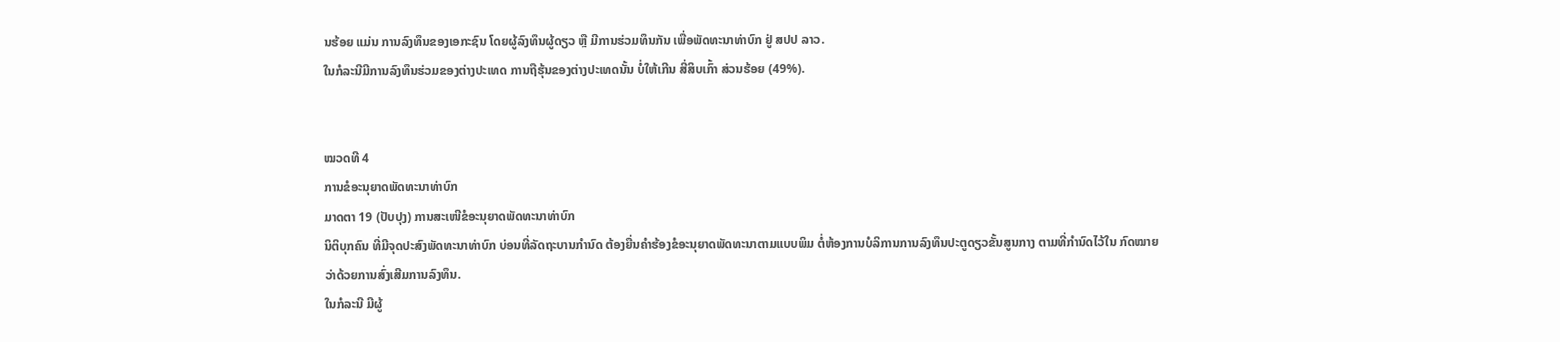ນຮ້ອຍ ແມ່ນ ການລົງທຶນຂອງເອກະຊົນ ໂດຍຜູ້ລົງທຶນຜູ້ດຽວ ຫຼື ມີການຮ່ວມທຶນກັນ ເພື່ອພັດທະນາທ່າບົກ ຢູ່ ສປປ ລາວ.
ໃນກໍລະນີມີການລົງທຶນຮ່ວມຂອງຕ່າງປະເທດ ການຖືຮຸ້ນຂອງຕ່າງປະເທດນັ້ນ ບໍ່ໃຫ້ເກີນ ສີ່ສິບເກົ້າ ສ່ວນຮ້ອຍ (49%).


ໝວດທີ 4
ການຂໍອະນຸຍາດພັດທະນາທ່າບົກ
ມາດຕາ 19 (ປັບປຸງ) ການສະເໜີຂໍອະນຸຍາດພັດທະນາທ່າບົກ
ນິຕິບຸກຄົນ ທີ່ມີຈຸດປະສົງພັດທະນາທ່າບົກ ບ່ອນທີ່ລັດຖະບານກຳນົດ ຕ້ອງຍື່ນຄຳຮ້ອງຂໍອະນຸຍາດພັດທະນາຕາມແບບພິມ ຕໍ່ຫ້ອງການບໍລິການການລົງທຶນປະຕູດຽວຂັ້ນສູນກາງ ຕາມທີ່ກຳນົດໄວ້ໃນ ກົດໝາຍ
ວ່າດ້ວຍການສົ່ງເສີມການລົງທຶນ.
ໃນກໍລະນີ ມີຜູ້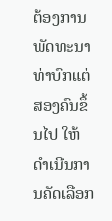ຕ້ອງການພັດທະນາທ່າບົກແຕ່ສອງຄົນຂຶ້ນໄປ ໃຫ້ດຳເນີນການຄັດເລືອກ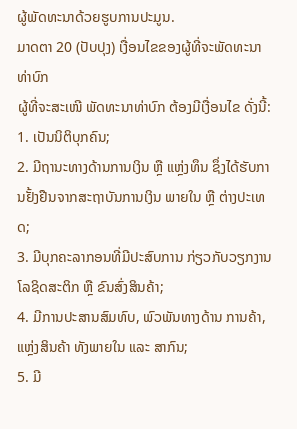ຜູ້ພັດທະນາດ້ວຍຮູບການປະມູນ.
ມາດຕາ 20 (ປັບປຸງ) ເງື່ອນໄຂຂອງຜູ້ທີ່ຈະພັດທະນາທ່າບົກ
ຜູ້ທີ່ຈະສະເໜີ ພັດທະນາທ່າບົກ ຕ້ອງມີເງື່ອນໄຂ ດັ່ງນີ້:
1. ເປັນນິຕິບຸກຄົນ;
2. ມີຖານະທາງດ້ານການເງິນ ຫຼື ແຫຼ່ງທຶນ ຊຶ່ງໄດ້ຮັບການຢັ້ງຢືນຈາກສະຖາບັນການເງິນ ພາຍໃນ ຫຼື ຕ່າງປະເທດ;
3. ມີບຸກຄະລາກອນທີ່ມີປະສົບການ ກ່ຽວກັບວຽກງານໂລຊິດສະຕິກ ຫຼື ຂົນສົ່ງສິນຄ້າ;
4. ມີການປະສານສົມທົບ, ພົວພັນທາງດ້ານ ການຄ້າ, ແຫຼ່ງສິນຄ້າ ທັງພາຍໃນ ແລະ ສາກົນ;
5. ມີ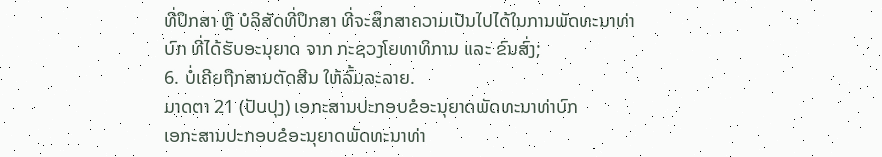ທີ່ປຶກສາ ຫຼື ບໍລິສັດທີ່ປຶກສາ ທີ່ຈະສຶກສາຄວາມເປັນໄປໄດ້ໃນການພັດທະນາທ່າບົກ ທີ່ໄດ້ຮັບອະນຸຍາດ ຈາກ ກະຊວງໂຍທາທິການ ແລະ ຂົນສົ່ງ;
6. ບໍ່ເຄີຍຖືກສານຕັດສີນ ໃຫ້ລົ້ມລະລາຍ.
ມາດຕາ 21 (ປັບປຸງ) ເອກະສານປະກອບຂໍອະນຸຍາດພັດທະນາທ່າບົກ
ເອກະສານປະກອບຂໍອະນຸຍາດພັດທະນາທ່າ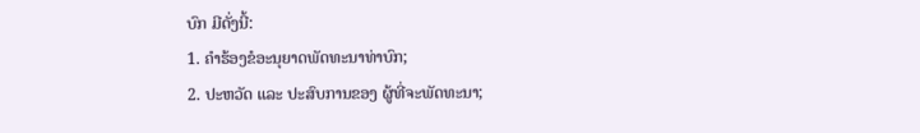ບົກ ມີດັ່ງນີ້:
1. ຄຳຮ້ອງຂໍອະນຸຍາດພັດທະນາທ່າບົກ;
2. ປະຫວັດ ແລະ ປະສົບການຂອງ ຜູ້ທີ່ຈະພັດທະນາ;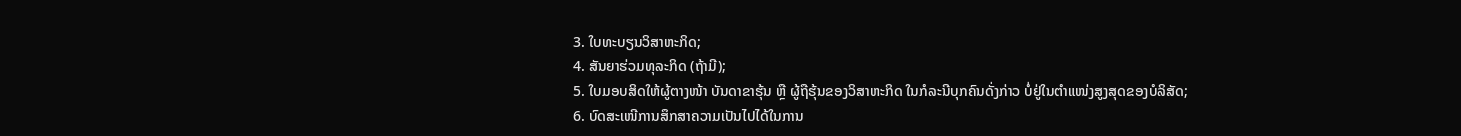3. ໃບທະບຽນວິສາຫະກິດ;
4. ສັນຍາຮ່ວມທຸລະກິດ (ຖ້າມີ);
5. ໃບມອບສິດໃຫ້ຜູ້ຕາງໜ້າ ບັນດາຂາຮຸ້ນ ຫຼື ຜູ້ຖືຮຸ້ນຂອງວິສາຫະກິດ ໃນກໍລະນີບຸກຄົນດັ່ງກ່າວ ບໍ່ຢູ່ໃນຕຳແໜ່ງສູງສຸດຂອງບໍລິສັດ;
6. ບົດສະເໜີການສຶກສາຄວາມເປັນໄປໄດ້ໃນການ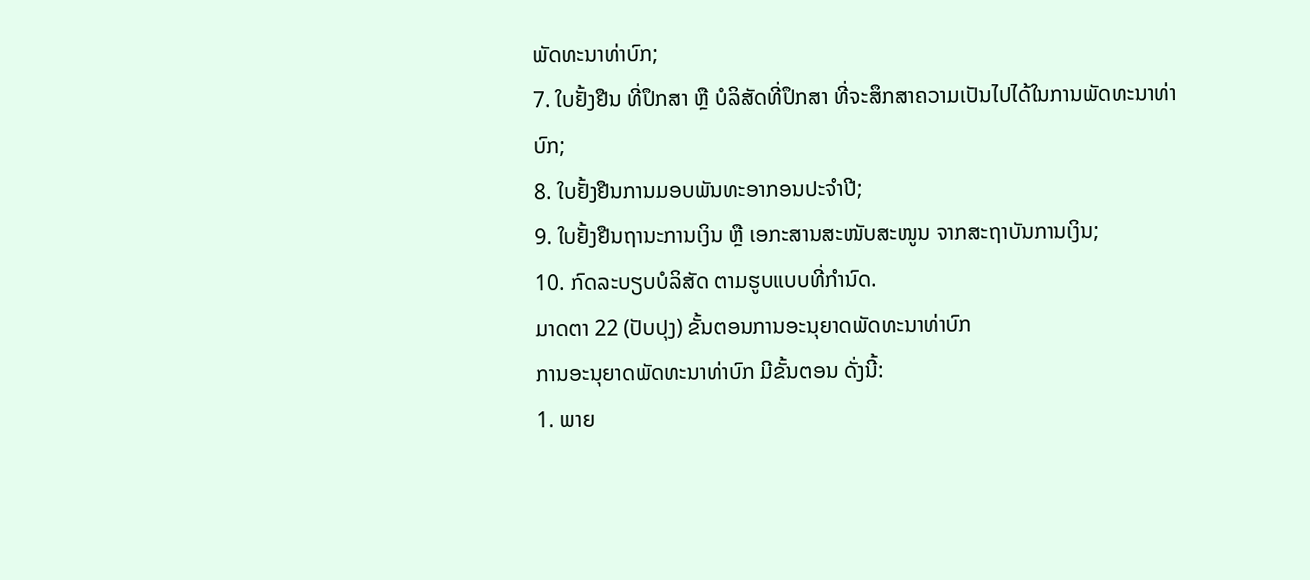ພັດທະນາທ່າບົກ;
7. ໃບຢັ້ງຢືນ ທີ່ປຶກສາ ຫຼື ບໍລິສັດທີ່ປຶກສາ ທີ່ຈະສຶກສາຄວາມເປັນໄປໄດ້ໃນການພັດທະນາທ່າບົກ;
8. ໃບຢັ້ງຢືນການມອບພັນທະອາກອນປະຈຳປີ;
9. ໃບຢັ້ງຢືນຖານະການເງິນ ຫຼື ເອກະສານສະໜັບສະໜູນ ຈາກສະຖາບັນການເງິນ;
10. ກົດລະບຽບບໍລິສັດ ຕາມຮູບແບບທີ່ກໍານົດ.
ມາດຕາ 22 (ປັບປຸງ) ຂັ້ນຕອນການອະນຸຍາດພັດທະນາທ່າບົກ
ການອະນຸຍາດພັດທະນາທ່າບົກ ມີຂັ້ນຕອນ ດັ່ງນີ້:
1. ພາຍ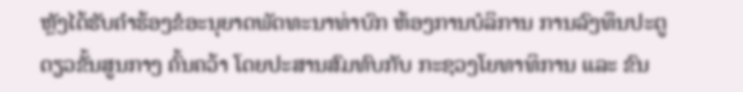ຫຼັງໄດ້ຮັບຄຳຮ້ອງຂໍອະນຸຍາດພັດທະນາທ່າບົກ ຫ້ອງການບໍລິການ ການລົງທຶນປະຕູດຽວຂັ້ນສູນກາງ ຄົ້ນຄວ້າ ໂດຍປະສານສົມທົບກັບ ກະຊວງໂຍທາທິການ ແລະ ຂົນ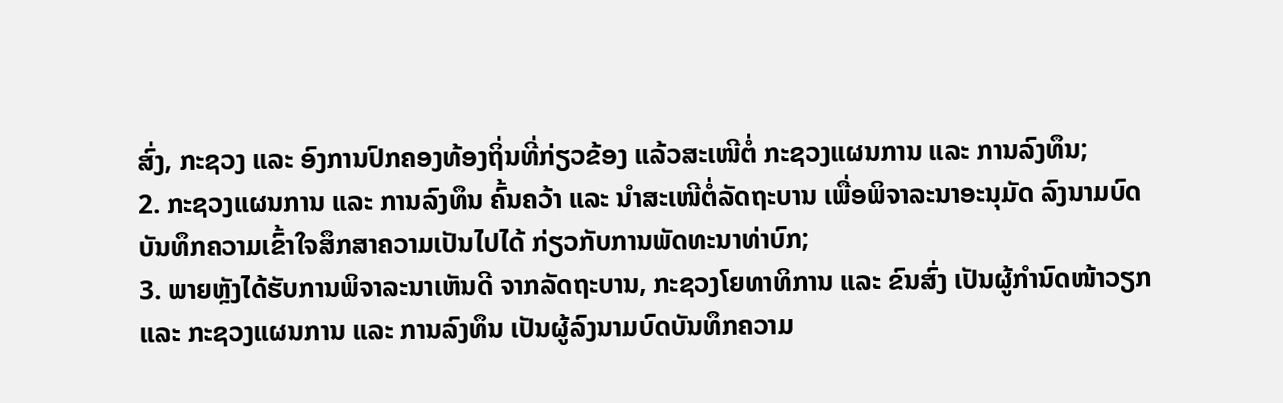ສົ່ງ, ກະຊວງ ແລະ ອົງການປົກຄອງທ້ອງຖິ່ນທີ່ກ່ຽວຂ້ອງ ແລ້ວສະເໜີຕໍ່ ກະຊວງແຜນການ ແລະ ການລົງທຶນ;
2. ກະຊວງແຜນການ ແລະ ການລົງທຶນ ຄົ້ນຄວ້າ ແລະ ນຳສະເໜີຕໍ່ລັດຖະບານ ເພື່ອພິຈາລະນາອະນຸມັດ ລົງນາມບົດບັນທຶກຄວາມເຂົ້າໃຈສຶກສາຄວາມເປັນໄປໄດ້ ກ່ຽວກັບການພັດທະນາທ່າບົກ;
3. ພາຍຫຼັງໄດ້ຮັບການພິຈາລະນາເຫັນດີ ຈາກລັດຖະບານ, ກະຊວງໂຍທາທິການ ແລະ ຂົນສົ່ງ ເປັນຜູ້ກຳນົດໜ້າວຽກ ແລະ ກະຊວງແຜນການ ແລະ ການລົງທຶນ ເປັນຜູ້ລົງນາມບົດບັນທຶກຄວາມ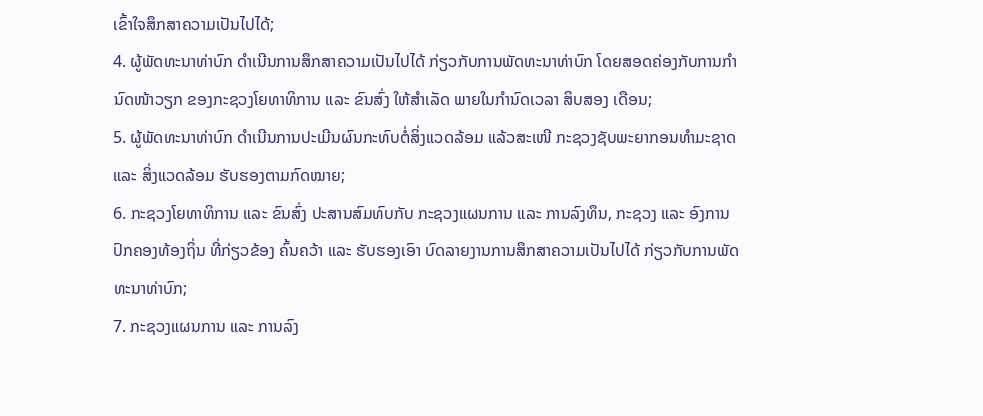ເຂົ້າໃຈສຶກສາຄວາມເປັນໄປໄດ້;
4. ຜູ້ພັດທະນາທ່າບົກ ດຳເນີນການສຶກສາຄວາມເປັນໄປໄດ້ ກ່ຽວກັບການພັດທະນາທ່າບົກ ໂດຍສອດຄ່ອງກັບການກໍານົດໜ້າວຽກ ຂອງກະຊວງໂຍທາທິການ ແລະ ຂົນສົ່ງ ໃຫ້ສຳເລັດ ພາຍໃນກຳນົດເວລາ ສິບສອງ ເດືອນ;
5. ຜູ້ພັດທະນາທ່າບົກ ດຳເນີນການປະເມີນຜົນກະທົບຕໍ່ສິ່ງແວດລ້ອມ ແລ້ວສະເໜີ ກະຊວງຊັບພະຍາກອນທຳມະຊາດ ແລະ ສິ່ງແວດລ້ອມ ຮັບຮອງຕາມກົດໝາຍ;
6. ກະຊວງໂຍທາທິການ ແລະ ຂົນສົ່ງ ປະສານສົມທົບກັບ ກະຊວງແຜນການ ແລະ ການລົງທຶນ, ກະຊວງ ແລະ ອົງການປົກຄອງທ້ອງຖິ່ນ ທີ່ກ່ຽວຂ້ອງ ຄົ້ນຄວ້າ ແລະ ຮັບຮອງເອົາ ບົດລາຍງານການສຶກສາຄວາມເປັນໄປໄດ້ ກ່ຽວກັບການພັດທະນາທ່າບົກ;
7. ກະຊວງແຜນການ ແລະ ການລົງ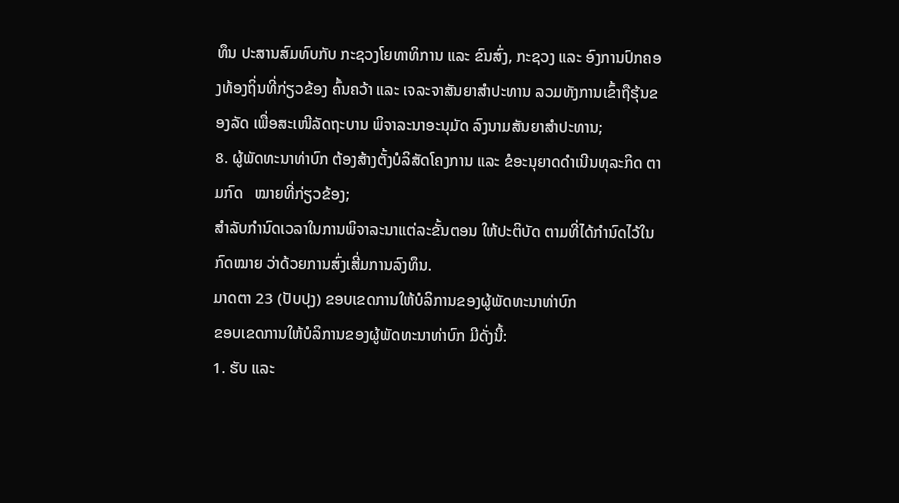ທຶນ ປະສານສົມທົບກັບ ກະຊວງໂຍທາທິການ ແລະ ຂົນສົ່ງ, ກະຊວງ ແລະ ອົງການປົກຄອງທ້ອງຖິ່ນທີ່ກ່ຽວຂ້ອງ ຄົ້ນຄວ້າ ແລະ ເຈລະຈາສັນຍາສຳປະທານ ລວມທັງການເຂົ້າຖືຮຸ້ນຂອງລັດ ເພື່ອສະເໜີລັດຖະບານ ພິຈາລະນາອະນຸມັດ ລົງນາມສັນຍາສຳປະທານ;
8. ຜູ້ພັດທະນາທ່າບົກ ຕ້ອງສ້າງຕັ້ງບໍລິສັດໂຄງການ ແລະ ຂໍອະນຸຍາດດໍາເນີນທຸລະກິດ ຕາມກົດ   ໝາຍທີ່ກ່ຽວຂ້ອງ;
ສຳລັບກຳນົດເວລາໃນການພິຈາລະນາແຕ່ລະຂັ້ນຕອນ ໃຫ້ປະຕິບັດ ຕາມທີ່ໄດ້ກຳນົດໄວ້ໃນກົດໝາຍ ວ່າດ້ວຍການສົ່ງເສີ່ມການລົງທຶນ.
ມາດຕາ 23 (ປັບປຸງ) ຂອບເຂດການໃຫ້ບໍລິການຂອງຜູ້ພັດທະນາທ່າບົກ
ຂອບເຂດການໃຫ້ບໍລິການຂອງຜູ້ພັດທະນາທ່າບົກ ມີດັ່ງນີ້:
1. ຮັບ ແລະ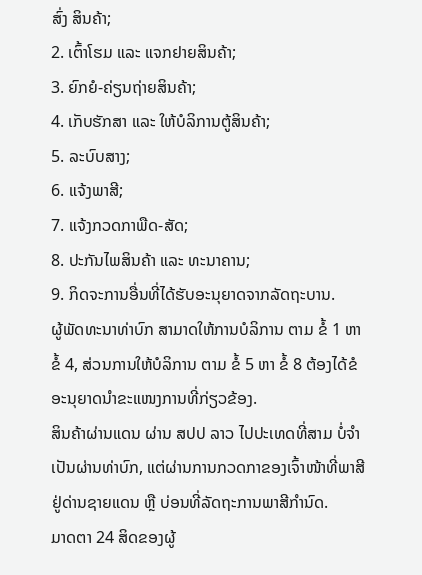ສົ່ງ ສິນຄ້າ;
2. ເຕົ້າໂຮມ ແລະ ແຈກຢາຍສິນຄ້າ;
3. ຍົກຍໍ-ຄ່ຽນຖ່າຍສິນຄ້າ;
4. ເກັບຮັກສາ ແລະ ໃຫ້ບໍລິການຕູ້ສິນຄ້າ;
5. ລະບົບສາງ;
6. ແຈ້ງພາສີ;
7. ແຈ້ງກວດກາພືດ-ສັດ;
8. ປະກັນໄພສິນຄ້າ ແລະ ທະນາຄານ;
9. ກິດຈະການອື່ນທີ່ໄດ້ຮັບອະນຸຍາດຈາກລັດຖະບານ.
ຜູ້ພັດທະນາທ່າບົກ ສາມາດໃຫ້ການບໍລິການ ຕາມ ຂໍ້ 1 ຫາ ຂໍ້ 4, ສ່ວນການໃຫ້ບໍລິການ ຕາມ ຂໍ້ 5 ຫາ ຂໍ້ 8 ຕ້ອງໄດ້ຂໍອະນຸຍາດນຳຂະແໜງການທີ່ກ່ຽວຂ້ອງ.
ສິນຄ້າຜ່ານແດນ ຜ່ານ ສປປ ລາວ ໄປປະເທດທີ່ສາມ ບໍ່ຈຳເປັນຜ່ານທ່າບົກ, ແຕ່ຜ່ານການກວດກາຂອງເຈົ້າໜ້າທີ່ພາສີຢູ່ດ່ານຊາຍແດນ ຫຼື ບ່ອນທີ່ລັດຖະການພາສີກຳນົດ.
ມາດຕາ 24 ສິດຂອງຜູ້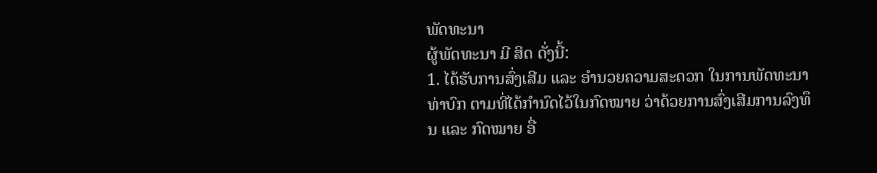ພັດທະນາ
ຜູ້ພັດທະນາ ມີ ສິດ ດັ່ງນີ້:
1. ໄດ້ຮັບການສົ່ງເສີມ ແລະ ອຳນວຍຄວາມສະດວກ ໃນການພັດທະນາທ່າບົກ ຕາມທີ່ໄດ້ກຳນົດໄວ້ໃນກົດໝາຍ ວ່າດ້ວຍການສົ່ງເສີມການລົງທຶນ ແລະ ກົດໝາຍ ອື່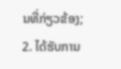ນທີ່ກ່ຽວຂ້ອງ;
2. ໄດ້ຮັບການ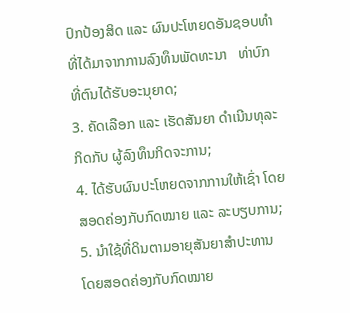ປົກປ້ອງສິດ ແລະ ຜົນປະໂຫຍດອັນຊອບທຳ ທີ່ໄດ້ມາຈາກການລົງທຶນພັດທະນາ   ທ່າບົກ ທີ່ຕົນໄດ້ຮັບອະນຸຍາດ;
3. ຄັດເລືອກ ແລະ ເຮັດສັນຍາ ດໍາເນີນທຸລະກິດກັບ ຜູ້ລົງທຶນກິດຈະການ;
4. ໄດ້ຮັບຜົນປະໂຫຍດຈາກການໃຫ້ເຊົ່າ ໂດຍສອດຄ່ອງກັບກົດໝາຍ ແລະ ລະບຽບການ;
5. ນຳໃຊ້ທີ່ດິນຕາມອາຍຸສັນຍາສຳປະທານ ໂດຍສອດຄ່ອງກັບກົດໝາຍ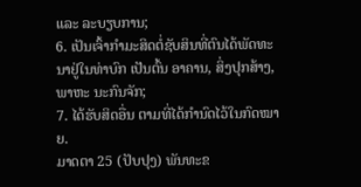ແລະ ລະບຽບການ;
6. ເປັນເຈົ້າກຳມະສິດຕໍ່ຊັບສິນທີ່ຕົນໄດ້ພັດທະນາຢູ່ໃນທ່າບົກ ເປັນຕົ້ນ ອາຄານ, ສິ່ງປຸກສ້າງ, ພາຫະ ນະກົນຈັກ;
7. ໄດ້ຮັບສິດອື່ນ ຕາມທີ່ໄດ້ກຳນົດໄວ້ໃນກົດໝາຍ.
ມາດຕາ 25 (ປັບປຸງ) ພັນທະຂ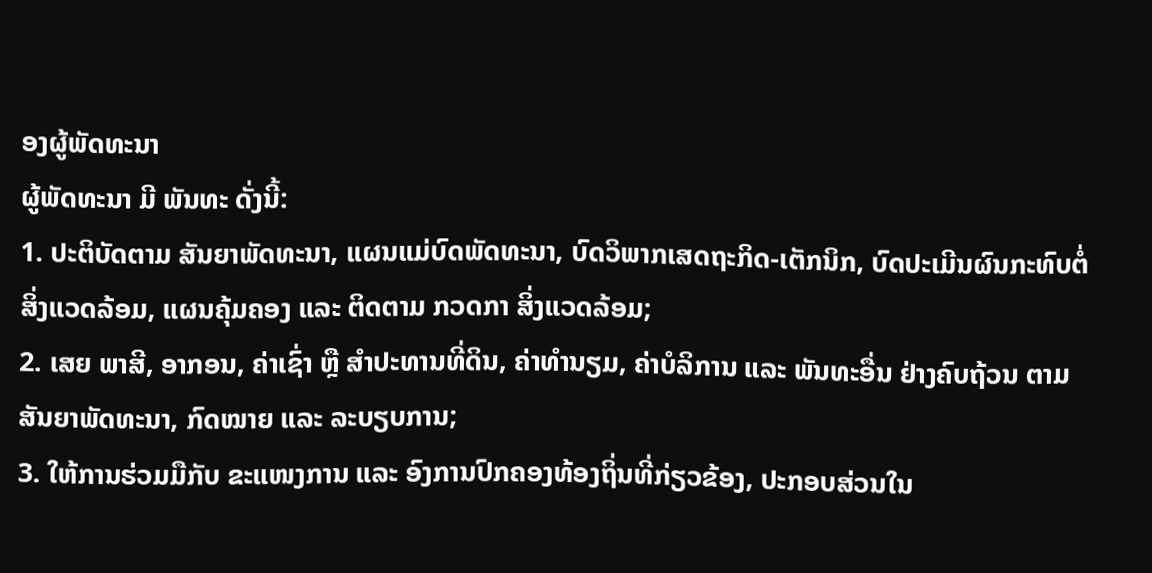ອງຜູ້ພັດທະນາ
ຜູ້ພັດທະນາ ມີ ພັນທະ ດັ່ງນີ້:
1. ປະຕິບັດຕາມ ສັນຍາພັດທະນາ, ແຜນແມ່ບົດພັດທະນາ, ບົດວິພາກເສດຖະກິດ-ເຕັກນິກ, ບົດປະເມີນຜົນກະທົບຕໍ່ສິ່ງແວດລ້ອມ, ແຜນຄຸ້ມຄອງ ແລະ ຕິດຕາມ ກວດກາ ສິ່ງແວດລ້ອມ;
2. ເສຍ ພາສີ, ອາກອນ, ຄ່າເຊົ່າ ຫຼື ສໍາປະທານທີ່ດິນ, ຄ່າທຳນຽມ, ຄ່າບໍລິການ ແລະ ພັນທະອື່ນ ຢ່າງຄົບຖ້ວນ ຕາມສັນຍາພັດທະນາ, ກົດໝາຍ ແລະ ລະບຽບການ;
3. ໃຫ້ການຮ່ວມມືກັບ ຂະແໜງການ ແລະ ອົງການປົກຄອງທ້ອງຖິ່ນທີ່ກ່ຽວຂ້ອງ, ປະກອບສ່ວນໃນ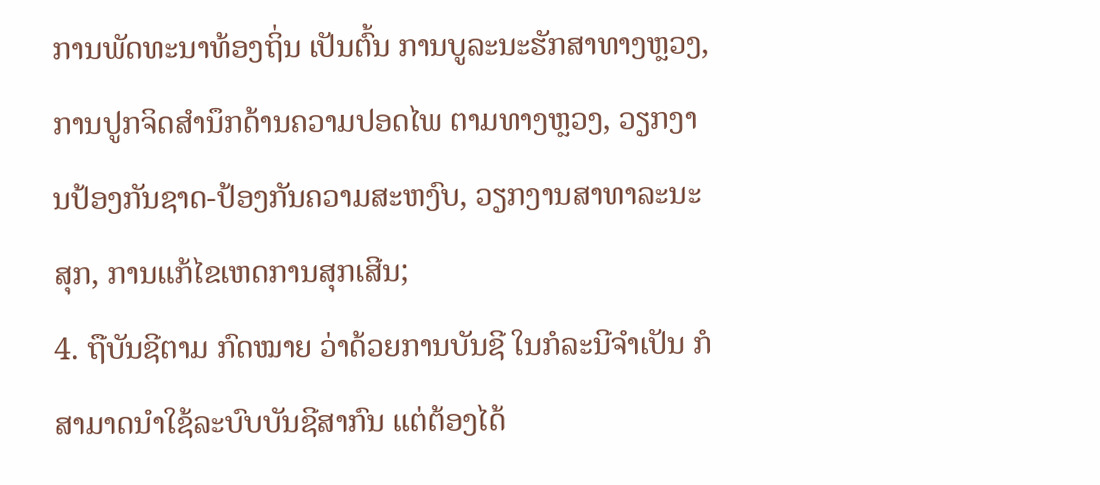ການພັດທະນາທ້ອງຖິ່ນ ເປັນຕົ້ນ ການບູລະນະຮັກສາທາງຫຼວງ, ການປູກຈິດສຳນຶກດ້ານຄວາມປອດໄພ ຕາມທາງຫຼວງ, ວຽກງານປ້ອງກັນຊາດ-ປ້ອງກັນຄວາມສະຫງົບ, ວຽກງານສາທາລະນະສຸກ, ການແກ້ໄຂເຫດການສຸກເສີນ;
4. ຖືບັນຊີຕາມ ກົດໝາຍ ວ່າດ້ວຍການບັນຊີ ໃນກໍລະນີຈຳເປັນ ກໍສາມາດນຳໃຊ້ລະບົບບັນຊີສາກົນ ແຕ່ຕ້ອງໄດ້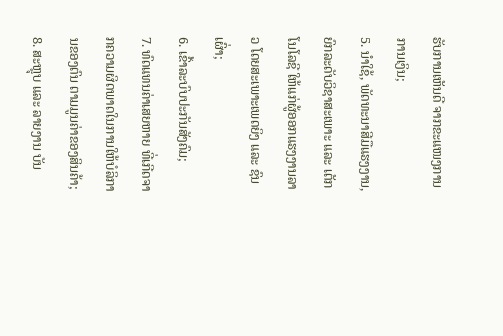ຮັບການເຫັນດີ ຈາກຂະແໜງການການເງິນ;
5. ນຳໃຊ້, ພັດທະນາສີມືແຮງງານ, ຍົກລະດັບວິຊາສະເພາະ ແລະ ເຕັກໂນໂລຊີ ໃຫ້ແກ່ຜູ້ອອກແຮງງານລາວ ໂດຍສະເພາະເພດຍິງ ແລະ ຊົນເຜົ່າ;
6. ເຂົ້າລະບົບປະກັນສັງຄົມ;
7. ທົດແທນຄ່າເສຍຫາຍ ທີ່ເກີດຈາກຄວາມຜິດພາດໃນການໃຫ້ບໍລິການຂອງຕົນ ຕາມມູນຄ່າຂອງສິນຄ້າ;
8. ສະຫຼຸບ ແລະ ລາຍງານ ບັນ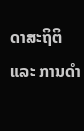ດາສະຖິຕິ ແລະ ການດຳ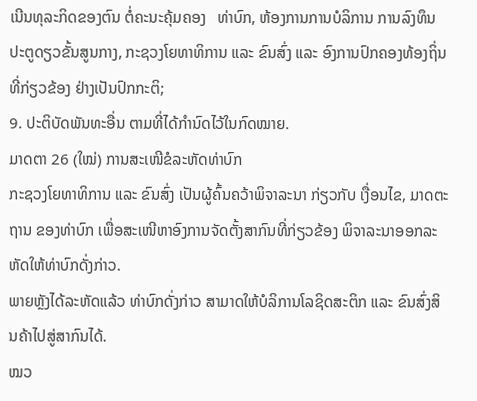ເນີນທຸລະກິດຂອງຕົນ ຕໍ່ຄະນະຄຸ້ມຄອງ   ທ່າບົກ, ຫ້ອງການການບໍລິການ ການລົງທຶນປະຕູດຽວຂັ້ນສູນກາງ, ກະຊວງໂຍທາທິການ ແລະ ຂົນສົ່ງ ແລະ ອົງການປົກຄອງທ້ອງຖິ່ນທີ່ກ່ຽວຂ້ອງ ຢ່າງເປັນປົກກະຕິ;
9. ປະຕິບັດພັນທະອື່ນ ຕາມທີ່ໄດ້ກຳນົດໄວ້ໃນກົດໝາຍ.
ມາດຕາ 26 (ໃໝ່) ການສະເໜີຂໍລະຫັດທ່າບົກ
ກະຊວງໂຍທາທິການ ແລະ ຂົນສົ່ງ ເປັນຜູ້ຄົ້ນຄວ້າພິຈາລະນາ ກ່ຽວກັບ ເງື່ອນໄຂ, ມາດຕະຖານ ຂອງທ່າບົກ ເພື່ອສະເໜີຫາອົງການຈັດຕັ້ງສາກົນທີ່ກ່ຽວຂ້ອງ ພິຈາລະນາອອກລະຫັດໃຫ້ທ່າບົກດັ່ງກ່າວ.
ພາຍຫຼັງໄດ້ລະຫັດແລ້ວ ທ່າບົກດັ່ງກ່າວ ສາມາດໃຫ້ບໍລິການໂລຊິດສະຕິກ ແລະ ຂົນສົ່ງສິນຄ້າໄປສູ່ສາກົນໄດ້.
ໝວ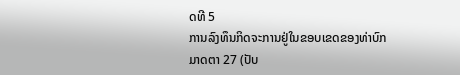ດທີ 5
ການລົງທຶນກິດຈະການຢູ່ໃນຂອບເຂດຂອງທ່າບົກ
ມາດຕາ 27 (ປັບ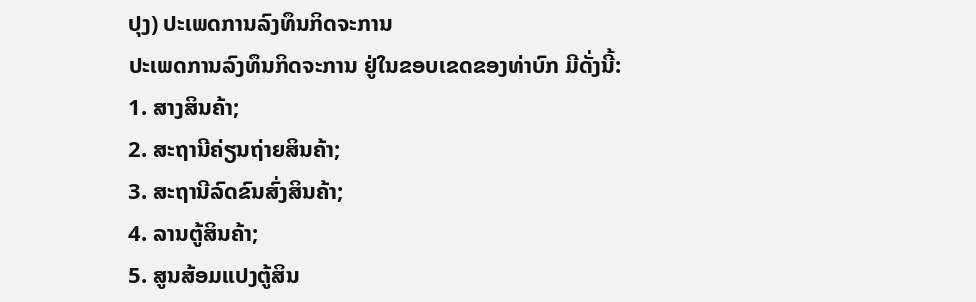ປຸງ) ປະເພດການລົງທຶນກິດຈະການ
ປະເພດການລົງທຶນກິດຈະການ ຢູ່ໃນຂອບເຂດຂອງທ່າບົກ ມີດັ່ງນີ້:
1. ສາງສິນຄ້າ;
2. ສະຖານີຄ່ຽນຖ່າຍສິນຄ້າ;
3. ສະຖານີລົດຂົນສົ່ງສິນຄ້າ;
4. ລານຕູ້ສິນຄ້າ;
5. ສູນສ້ອມແປງຕູ້ສິນ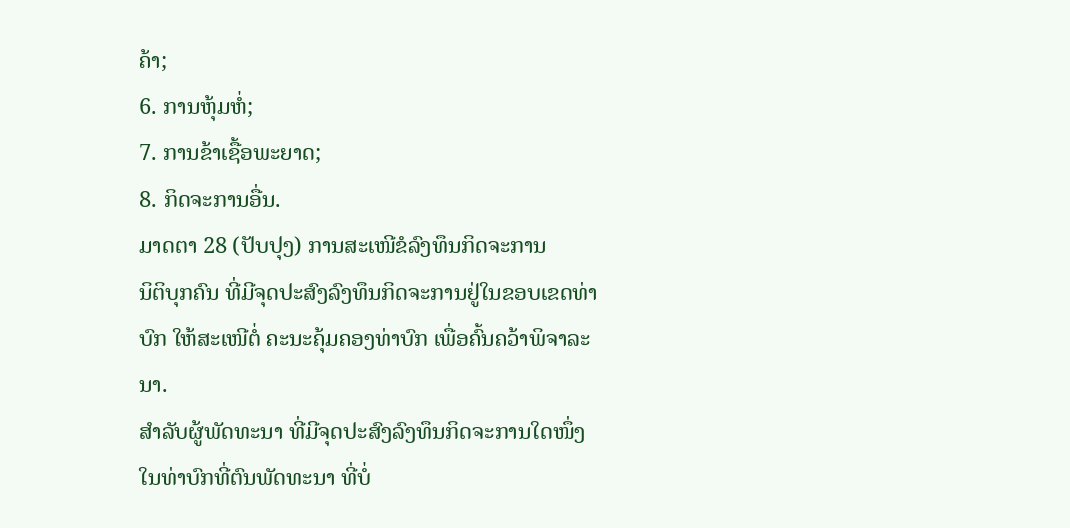ຄ້າ;
6. ການຫຸ້ມຫໍ່;
7. ການຂ້າເຊື້ອພະຍາດ;
8. ກິດຈະການອື່ນ.
ມາດຕາ 28 (ປັບປຸງ) ການສະເໜີຂໍລົງທຶນກິດຈະການ
ນິຕິບຸກຄົນ ທີ່ມີຈຸດປະສົງລົງທຶນກິດຈະການຢູ່ໃນຂອບເຂດທ່າບົກ ໃຫ້ສະເໜີຕໍ່ ຄະນະຄຸ້ມຄອງທ່າບົກ ເພື່ອຄົ້ນຄວ້າພິຈາລະນາ.
ສໍາລັບຜູ້ພັດທະນາ ທີ່ມີຈຸດປະສົງລົງທຶນກິດຈະການໃດໜຶ່ງ ໃນທ່າບົກທີ່ຕົນພັດທະນາ ທີ່ບໍ່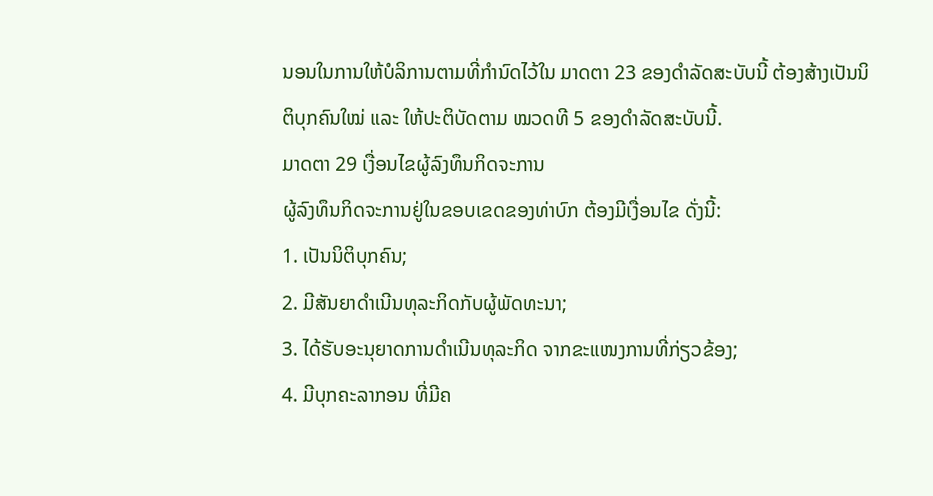ນອນໃນການໃຫ້ບໍລິການຕາມທີ່ກຳນົດໄວ້ໃນ ມາດຕາ 23 ຂອງດໍາລັດສະບັບນີ້ ຕ້ອງສ້າງເປັນນິຕິບຸກຄົນໃໝ່ ແລະ ໃຫ້ປະຕິບັດຕາມ ໝວດທີ 5 ຂອງດໍາລັດສະບັບນີ້.
ມາດຕາ 29 ເງື່ອນໄຂຜູ້ລົງທຶນກິດຈະການ
ຜູ້ລົງທຶນກິດຈະການຢູ່ໃນຂອບເຂດຂອງທ່າບົກ ຕ້ອງມີເງື່ອນໄຂ ດັ່ງນີ້:
1. ເປັນນິຕິບຸກຄົນ;
2. ມີສັນຍາດຳເນີນທຸລະກິດກັບຜູ້ພັດທະນາ;
3. ໄດ້ຮັບອະນຸຍາດການດໍາເນີນທຸລະກິດ ຈາກຂະແໜງການທີ່ກ່ຽວຂ້ອງ;
4. ມີບຸກຄະລາກອນ ທີ່ມີຄ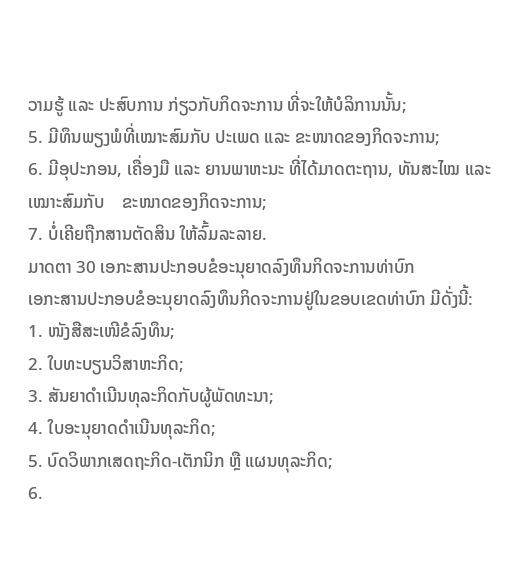ວາມຮູ້ ແລະ ປະສົບການ ກ່ຽວກັບກິດຈະການ ທີ່ຈະໃຫ້ບໍລິການນັ້ນ;
5. ມີທຶນພຽງພໍທີ່ເໝາະສົມກັບ ປະເພດ ແລະ ຂະໜາດຂອງກິດຈະການ;
6. ມີອຸປະກອນ, ເຄື່ອງມື ແລະ ຍານພາຫະນະ ທີ່ໄດ້ມາດຕະຖານ, ທັນສະໄໝ ແລະ ເໝາະສົມກັບ    ຂະໜາດຂອງກິດຈະການ;
7. ບໍ່ເຄີຍຖືກສານຕັດສິນ ໃຫ້ລົ້ມລະລາຍ.
ມາດຕາ 30 ເອກະສານປະກອບຂໍອະນຸຍາດລົງທຶນກິດຈະການທ່າບົກ
ເອກະສານປະກອບຂໍອະນຸຍາດລົງທຶນກິດຈະການຢູ່ໃນຂອບເຂດທ່າບົກ ມີດັ່ງນີ້:
1. ໜັງສືສະເໜີຂໍລົງທຶນ;
2. ໃບທະບຽນວິສາຫະກິດ;
3. ສັນຍາດຳເນີນທຸລະກິດກັບຜູ້ພັດທະນາ;
4. ໃບອະນຸຍາດດໍາເນີນທຸລະກິດ;
5. ບົດວິພາກເສດຖະກິດ-ເຕັກນິກ ຫຼື ແຜນທຸລະກິດ;
6.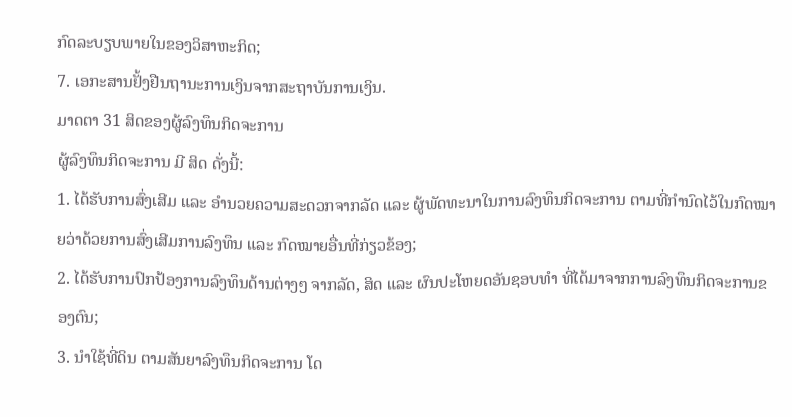ກົດລະບຽບພາຍໃນຂອງວິສາຫະກິດ;
7. ເອກະສານຢັ້ງຢືນຖານະການເງິນຈາກສະຖາບັນການເງິນ.
ມາດຕາ 31 ສິດຂອງຜູ້ລົງທຶນກິດຈະການ
ຜູ້ລົງທຶນກິດຈະການ ມີ ສິດ ດັ່ງນີ້:
1. ໄດ້ຮັບການສົ່ງເສີມ ແລະ ອຳນວຍຄວາມສະດວກຈາກລັດ ແລະ ຜູ້ພັດທະນາໃນການລົງທຶນກິດຈະການ ຕາມທີ່ກຳນົດໄວ້ໃນກົດໝາຍວ່າດ້ວຍການສົ່ງເສີມການລົງທຶນ ແລະ ກົດໝາຍອື່ນທີ່ກ່ຽວຂ້ອງ;
2. ໄດ້ຮັບການປົກປ້ອງການລົງທຶນດ້ານຕ່າງໆ ຈາກລັດ, ສິດ ແລະ ຜົນປະໂຫຍດອັນຊອບທຳ ທີ່ໄດ້ມາຈາກການລົງທຶນກິດຈະການຂອງຕົນ;
3. ນຳໃຊ້ທີ່ດິນ ຕາມສັນຍາລົງທຶນກິດຈະການ ໂດ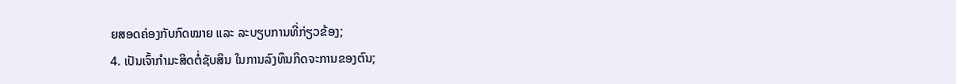ຍສອດຄ່ອງກັບກົດໝາຍ ແລະ ລະບຽບການທີ່ກ່ຽວຂ້ອງ;
4. ເປັນເຈົ້າກຳມະສິດຕໍ່ຊັບສິນ ໃນການລົງທຶນກິດຈະການຂອງຕົນ;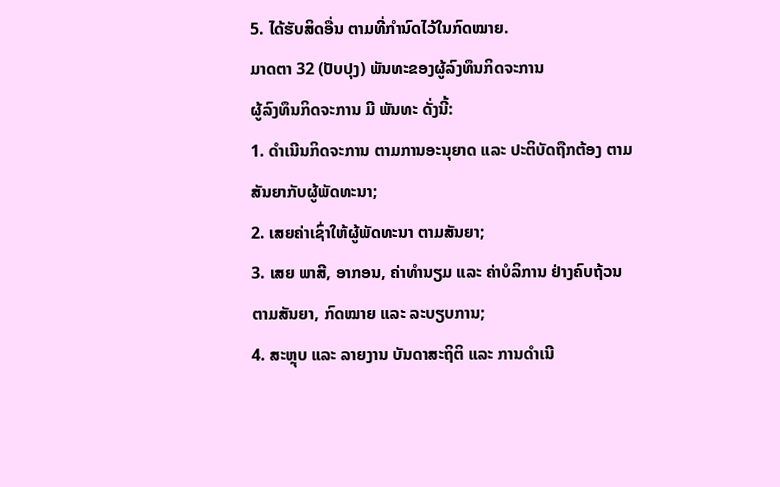5. ໄດ້ຮັບສິດອື່ນ ຕາມທີ່ກຳນົດໄວ້ໃນກົດໝາຍ.
ມາດຕາ 32 (ປັບປຸງ) ພັນທະຂອງຜູ້ລົງທຶນກິດຈະການ
ຜູ້ລົງທຶນກິດຈະການ ມີ ພັນທະ ດັ່ງນີ້:
1. ດຳເນີນກິດຈະການ ຕາມການອະນຸຍາດ ແລະ ປະຕິບັດຖືກຕ້ອງ ຕາມສັນຍາກັບຜູ້ພັດທະນາ;
2. ເສຍຄ່າເຊົ່າໃຫ້ຜູ້ພັດທະນາ ຕາມສັນຍາ;
3. ເສຍ ພາສີ, ອາກອນ, ຄ່າທຳນຽມ ແລະ ຄ່າບໍລິການ ຢ່າງຄົບຖ້ວນ ຕາມສັນຍາ, ກົດໝາຍ ແລະ ລະບຽບການ;
4. ສະຫຼຸບ ແລະ ລາຍງານ ບັນດາສະຖິຕິ ແລະ ການດຳເນີ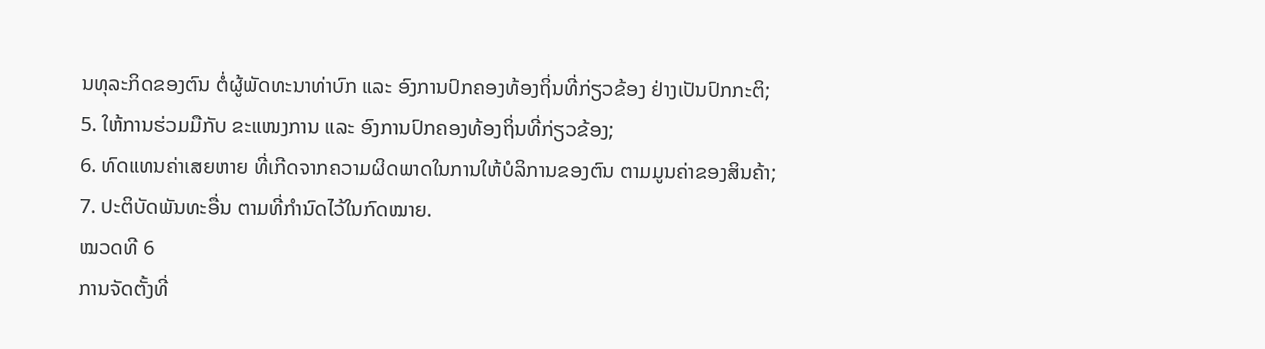ນທຸລະກິດຂອງຕົນ ຕໍ່ຜູ້ພັດທະນາທ່າບົກ ແລະ ອົງການປົກຄອງທ້ອງຖິ່ນທີ່ກ່ຽວຂ້ອງ ຢ່າງເປັນປົກກະຕິ;
5. ໃຫ້ການຮ່ວມມືກັບ ຂະແໜງການ ແລະ ອົງການປົກຄອງທ້ອງຖິ່ນທີ່ກ່ຽວຂ້ອງ;
6. ທົດແທນຄ່າເສຍຫາຍ ທີ່ເກີດຈາກຄວາມຜິດພາດໃນການໃຫ້ບໍລິການຂອງຕົນ ຕາມມູນຄ່າຂອງສິນຄ້າ;
7. ປະຕິບັດພັນທະອື່ນ ຕາມທີ່ກຳນົດໄວ້ໃນກົດໝາຍ.
ໝວດທີ 6
ການຈັດຕັ້ງທີ່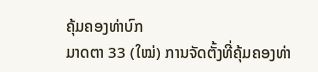ຄຸ້ມຄອງທ່າບົກ
ມາດຕາ 33 (ໃໝ່) ການຈັດຕັ້ງທີ່ຄຸ້ມຄອງທ່າ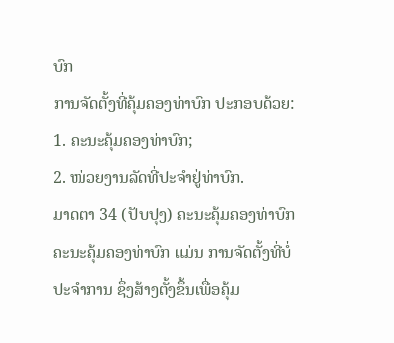ບົກ
ການຈັດຕັ້ງທີ່ຄຸ້ມຄອງທ່າບົກ ປະກອບດ້ວຍ:
1. ຄະນະຄຸ້ມຄອງທ່າບົກ;
2. ໜ່ວຍງານລັດທີ່ປະຈຳຢູ່ທ່າບົກ.
ມາດຕາ 34 (ປັບປຸງ) ຄະນະຄຸ້ມຄອງທ່າບົກ
ຄະນະຄຸ້ມຄອງທ່າບົກ ແມ່ນ ການຈັດຕັ້ງທີ່ບໍ່ປະຈຳການ ຊຶ່ງສ້າງຕັ້ງຂຶ້ນເພື່ອຄຸ້ມ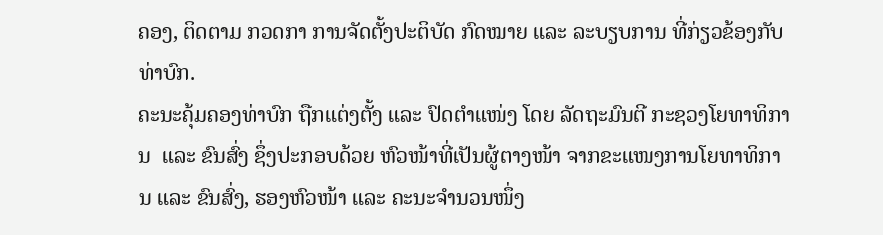ຄອງ, ຕິດຕາມ ກວດກາ ການຈັດຕັ້ງປະຕິບັດ ກົດໝາຍ ແລະ ລະບຽບການ ທີ່ກ່ຽວຂ້ອງກັບທ່າບົກ.
ຄະນະຄຸ້ມຄອງທ່າບົກ ຖືກແຕ່ງຕັ້ງ ແລະ ປົດຕໍາແໜ່ງ ໂດຍ ລັດຖະມົນຕີ ກະຊວງໂຍທາທິການ  ແລະ ຂົນສົ່ງ ຊຶ່ງປະກອບດ້ວຍ ຫົວໜ້າທີ່ເປັນຜູ້ຕາງໜ້າ ຈາກຂະແໜງການໂຍທາທິການ ແລະ ຂົນສົ່ງ, ຮອງຫົວໜ້າ ແລະ ຄະນະຈຳນວນໜຶ່ງ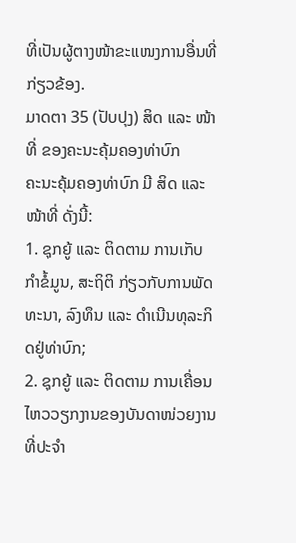ທີ່ເປັນຜູ້ຕາງໜ້າຂະແໜງການອື່ນທີ່ກ່ຽວຂ້ອງ.
ມາດຕາ 35 (ປັບປຸງ) ສິດ ແລະ ໜ້າທີ່ ຂອງຄະນະຄຸ້ມຄອງທ່າບົກ
ຄະນະຄຸ້ມຄອງທ່າບົກ ມີ ສິດ ແລະ ໜ້າທີ່ ດັ່ງນີ້:
1. ຊຸກຍູ້ ແລະ ຕິດຕາມ ການເກັບກຳຂໍ້ມູນ, ສະຖິຕິ ກ່ຽວກັບການພັດທະນາ, ລົງທຶນ ແລະ ດຳເນີນທຸລະກິດຢູ່ທ່າບົກ;
2. ຊຸກຍູ້ ແລະ ຕິດຕາມ ການເຄື່ອນໄຫວວຽກງານຂອງບັນດາໜ່ວຍງານທີ່ປະຈຳ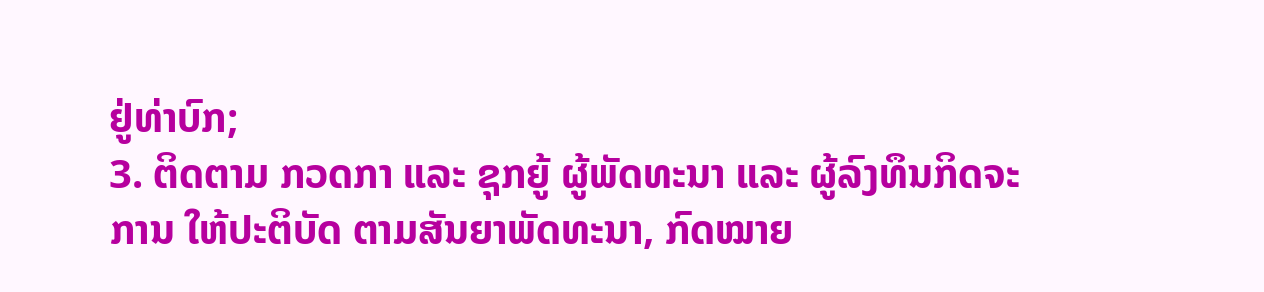ຢູ່ທ່າບົກ;
3. ຕິດຕາມ ກວດກາ ແລະ ຊຸກຍູ້ ຜູ້ພັດທະນາ ແລະ ຜູ້ລົງທຶນກິດຈະການ ໃຫ້ປະຕິບັດ ຕາມສັນຍາພັດທະນາ, ກົດໝາຍ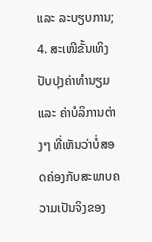ແລະ ລະບຽບການ;
4. ສະເໜີຂັ້ນເທິງ ປັບປຸງຄ່າທຳນຽມ ແລະ ຄ່າບໍລິການຕ່າງໆ ທີ່ເຫັນວ່າບໍ່ສອດຄ່ອງກັບສະພາບຄວາມເປັນຈິງຂອງ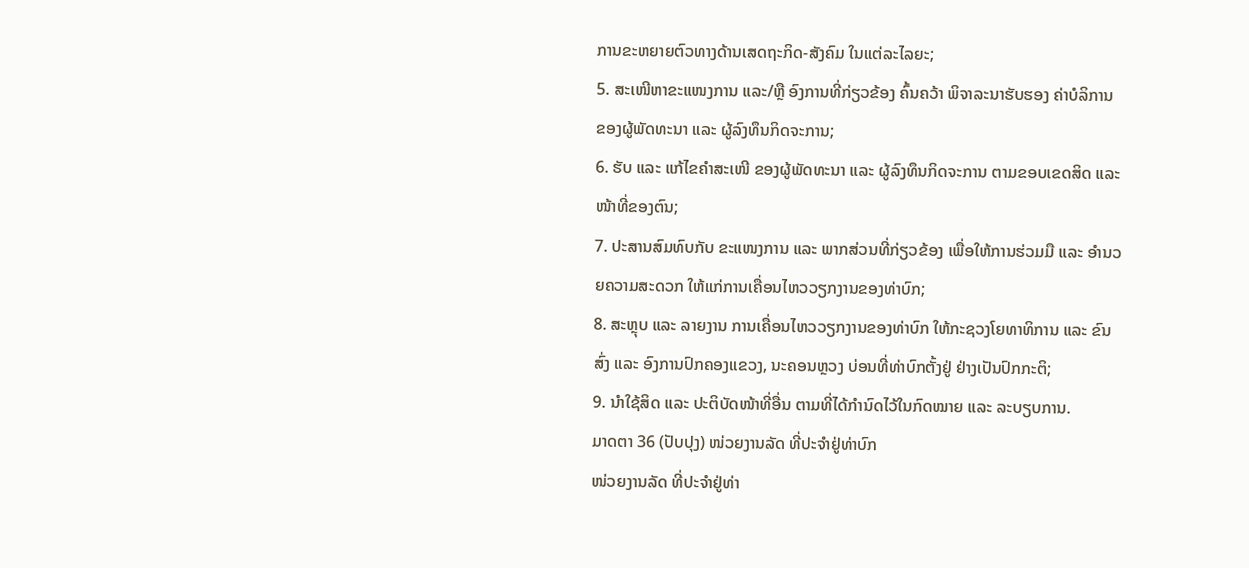ການຂະຫຍາຍຕົວທາງດ້ານເສດຖະກິດ-ສັງຄົມ ໃນແຕ່ລະໄລຍະ;
5. ສະເໜີຫາຂະແໜງການ ແລະ/ຫຼື ອົງການທີ່ກ່ຽວຂ້ອງ ຄົ້ນຄວ້າ ພິຈາລະນາຮັບຮອງ ຄ່າບໍລິການ ຂອງຜູ້ພັດທະນາ ແລະ ຜູ້ລົງທຶນກິດຈະການ;
6. ຮັບ ແລະ ແກ້ໄຂຄຳສະເໜີ ຂອງຜູ້ພັດທະນາ ແລະ ຜູ້ລົງທຶນກິດຈະການ ຕາມຂອບເຂດສິດ ແລະ ໜ້າທີ່ຂອງຕົນ;
7. ປະສານສົມທົບກັບ ຂະແໜງການ ແລະ ພາກສ່ວນທີ່ກ່ຽວຂ້ອງ ເພື່ອໃຫ້ການຮ່ວມມື ແລະ ອຳນວຍຄວາມສະດວກ ໃຫ້ແກ່ການເຄື່ອນໄຫວວຽກງານຂອງທ່າບົກ;
8. ສະຫຼຸບ ແລະ ລາຍງານ ການເຄື່ອນໄຫວວຽກງານຂອງທ່າບົກ ໃຫ້ກະຊວງໂຍທາທິການ ແລະ ຂົນສົ່ງ ແລະ ອົງການປົກຄອງແຂວງ, ນະຄອນຫຼວງ ບ່ອນທີ່ທ່າບົກຕັ້ງຢູ່ ຢ່າງເປັນປົກກະຕິ;
9. ນຳໃຊ້ສິດ ແລະ ປະຕິບັດໜ້າທີ່ອື່ນ ຕາມທີ່ໄດ້ກຳນົດໄວ້ໃນກົດໝາຍ ແລະ ລະບຽບການ.
ມາດຕາ 36 (ປັບປຸງ) ໜ່ວຍງານລັດ ທີ່ປະຈໍາຢູ່ທ່າບົກ
ໜ່ວຍງານລັດ ທີ່ປະຈໍາຢູ່ທ່າ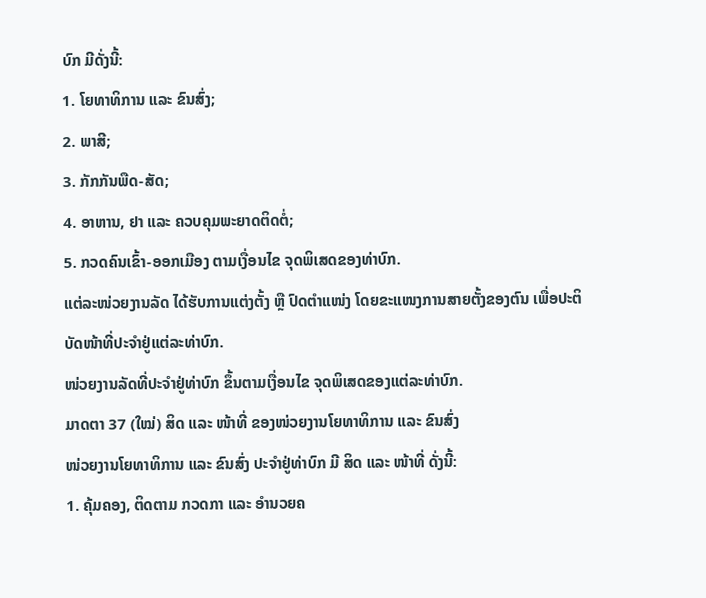ບົກ ມີດັ່ງນີ້:
1. ໂຍທາທິການ ແລະ ຂົນສົ່ງ;
2. ພາສີ;
3. ກັກກັນພືດ-ສັດ;
4. ອາຫານ, ຢາ ແລະ ຄວບຄຸມພະຍາດຕິດຕໍ່;
5. ກວດຄົນເຂົ້າ-ອອກເມືອງ ຕາມເງື່ອນໄຂ ຈຸດພິເສດຂອງທ່າບົກ.
ແຕ່ລະໜ່ວຍງານລັດ ໄດ້ຮັບການແຕ່ງຕັ້ງ ຫຼື ປົດຕຳແໜ່ງ ໂດຍຂະແໜງການສາຍຕັ້ງຂອງຕົນ ເພື່ອປະຕິບັດໜ້າທີ່ປະຈຳຢູ່ແຕ່ລະທ່າບົກ.
ໜ່ວຍງານລັດທີ່ປະຈຳຢູ່ທ່າບົກ ຂຶ້ນຕາມເງື່ອນໄຂ ຈຸດພິເສດຂອງແຕ່ລະທ່າບົກ.
ມາດຕາ 37 (ໃໝ່) ສິດ ແລະ ໜ້າທີ່ ຂອງໜ່ວຍງານໂຍທາທິການ ແລະ ຂົນສົ່ງ
ໜ່ວຍງານໂຍທາທິການ ແລະ ຂົນສົ່ງ ປະຈຳຢູ່ທ່າບົກ ມີ ສິດ ແລະ ໜ້າທີ່ ດັ່ງນີ້:
1. ຄຸ້ມຄອງ, ຕິດຕາມ ກວດກາ ແລະ ອຳນວຍຄ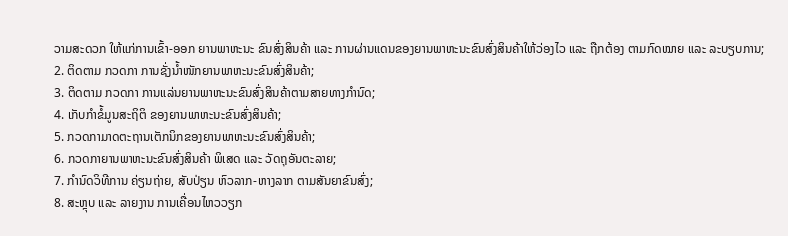ວາມສະດວກ ໃຫ້ແກ່ການເຂົ້າ-ອອກ ຍານພາຫະນະ ຂົນສົ່ງສິນຄ້າ ແລະ ການຜ່ານແດນຂອງຍານພາຫະນະຂົນສົ່ງສິນຄ້າໃຫ້ວ່ອງໄວ ແລະ ຖືກຕ້ອງ ຕາມກົດໝາຍ ແລະ ລະບຽບການ;
2. ຕິດຕາມ ກວດກາ ການຊັ່ງນ້ຳໜັກຍານພາຫະນະຂົນສົ່ງສິນຄ້າ;
3. ຕິດຕາມ ກວດກາ ການແລ່ນຍານພາຫະນະຂົນສົ່ງສິນຄ້າຕາມສາຍທາງກຳນົດ;
4. ເກັບກຳຂໍ້ມູນສະຖິຕິ ຂອງຍານພາຫະນະຂົນສົ່ງສິນຄ້າ;
5. ກວດກາມາດຕະຖານເຕັກນິກຂອງຍານພາຫະນະຂົນສົ່ງສິນຄ້າ;
6. ກວດກາຍານພາຫະນະຂົນສົ່ງສິນຄ້າ ພິເສດ ແລະ ວັດຖຸອັນຕະລາຍ;
7. ກຳນົດວິທີການ ຄ່ຽນຖ່າຍ, ສັບປ່ຽນ ຫົວລາກ-ຫາງລາກ ຕາມສັນຍາຂົນສົ່ງ;
8. ສະຫຼຸບ ແລະ ລາຍງານ ການເຄື່ອນໄຫວວຽກ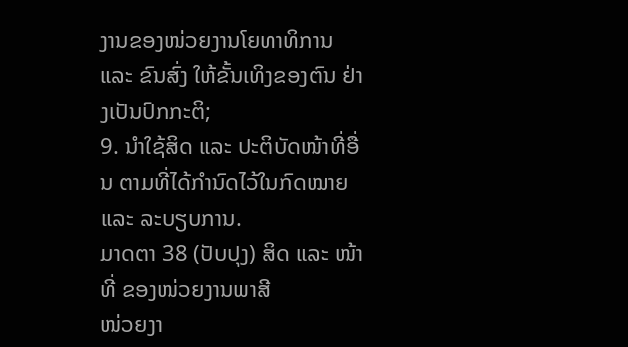ງານຂອງໜ່ວຍງານໂຍທາທິການ ແລະ ຂົນສົ່ງ ໃຫ້ຂັ້ນເທິງຂອງຕົນ ຢ່າງເປັນປົກກະຕິ;
9. ນຳໃຊ້ສິດ ແລະ ປະຕິບັດໜ້າທີ່ອື່ນ ຕາມທີ່ໄດ້ກຳນົດໄວ້ໃນກົດໝາຍ ແລະ ລະບຽບການ.
ມາດຕາ 38 (ປັບປຸງ) ສິດ ແລະ ໜ້າທີ່ ຂອງໜ່ວຍງານພາສີ
ໜ່ວຍງາ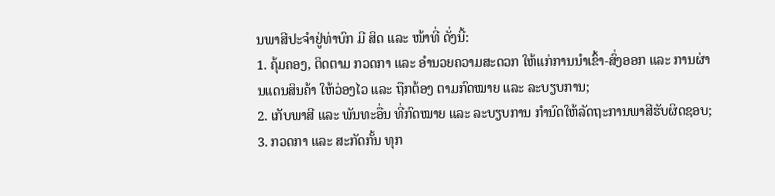ນພາສີປະຈຳຢູ່ທ່າບົກ ມີ ສິດ ແລະ ໜ້າທີ່ ດັ່ງນີ້:
1. ຄຸ້ມຄອງ, ຕິດຕາມ ກວດກາ ແລະ ອຳນວຍຄວາມສະດວກ ໃຫ້ແກ່ການນໍາເຂົ້າ-ສົ່ງອອກ ແລະ ການຜ່ານແດນສິນຄ້າ ໃຫ້ວ່ອງໄວ ແລະ ຖືກຕ້ອງ ຕາມກົດໝາຍ ແລະ ລະບຽບການ;
2. ເກັບພາສີ ແລະ ພັນທະອື່ນ ທີ່ກົດໝາຍ ແລະ ລະບຽບການ ກໍານົດໃຫ້ລັດຖະການພາສີຮັບຜິດຊອບ;
3. ກວດກາ ແລະ ສະກັດກັ້ນ ທຸກ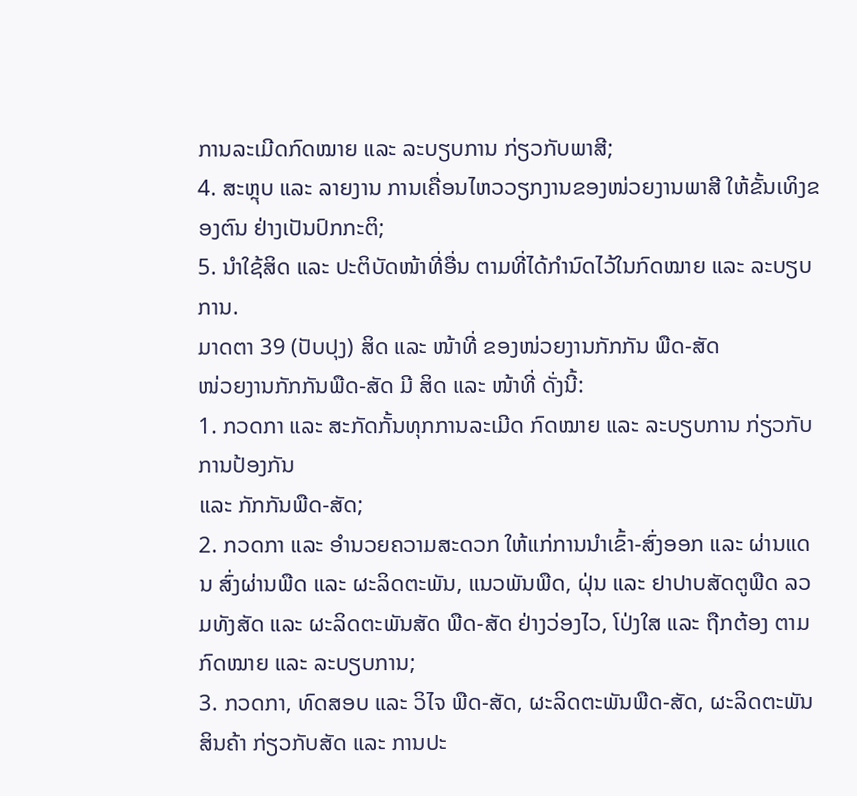ການລະເມີດກົດໝາຍ ແລະ ລະບຽບການ ກ່ຽວກັບພາສີ;
4. ສະຫຼຸບ ແລະ ລາຍງານ ການເຄື່ອນໄຫວວຽກງານຂອງໜ່ວຍງານພາສີ ໃຫ້ຂັ້ນເທິງຂອງຕົນ ຢ່າງເປັນປົກກະຕິ;
5. ນຳໃຊ້ສິດ ແລະ ປະຕິບັດໜ້າທີ່ອື່ນ ຕາມທີ່ໄດ້ກຳນົດໄວ້ໃນກົດໝາຍ ແລະ ລະບຽບການ.
ມາດຕາ 39 (ປັບປຸງ) ສິດ ແລະ ໜ້າທີ່ ຂອງໜ່ວຍງານກັກກັນ ພືດ-ສັດ
ໜ່ວຍງານກັກກັນພືດ-ສັດ ມີ ສິດ ແລະ ໜ້າທີ່ ດັ່ງນີ້:
1. ກວດກາ ແລະ ສະກັດກັ້ນທຸກການລະເມີດ ກົດໝາຍ ແລະ ລະບຽບການ ກ່ຽວກັບການປ້ອງກັນ
ແລະ ກັກກັນພືດ-ສັດ;
2. ກວດກາ ແລະ ອຳນວຍຄວາມສະດວກ ໃຫ້ແກ່ການນຳເຂົ້າ-ສົ່ງອອກ ແລະ ຜ່ານແດນ ສົ່ງຜ່ານພືດ ແລະ ຜະລິດຕະພັນ, ແນວພັນພືດ, ຝຸ່ນ ແລະ ຢາປາບສັດຕູພືດ ລວມທັງສັດ ແລະ ຜະລິດຕະພັນສັດ ພືດ-ສັດ ຢ່າງວ່ອງໄວ, ໂປ່ງໃສ ແລະ ຖືກຕ້ອງ ຕາມກົດໝາຍ ແລະ ລະບຽບການ;
3. ກວດກາ, ທົດສອບ ແລະ ວິໄຈ ພືດ-ສັດ, ຜະລິດຕະພັນພືດ-ສັດ, ຜະລິດຕະພັນສິນຄ້າ ກ່ຽວກັບສັດ ແລະ ການປະ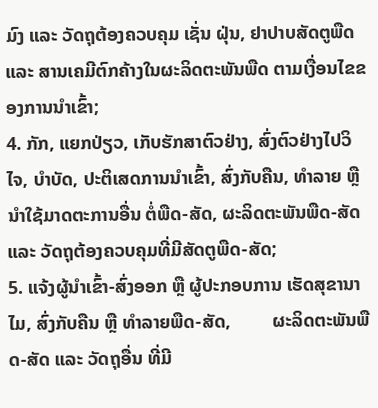ມົງ ແລະ ວັດຖຸຕ້ອງຄວບຄຸມ ເຊັ່ນ ຝຸ່ນ, ຢາປາບສັດຕູພືດ ແລະ ສານເຄມີຕົກຄ້າງໃນຜະລິດຕະພັນພືດ ຕາມເງື່ອນໄຂຂອງການນຳເຂົ້າ;
4. ກັກ, ແຍກປ່ຽວ, ເກັບຮັກສາຕົວຢ່າງ, ສົ່ງຕົວຢ່າງໄປວິໄຈ, ບໍາບັດ, ປະຕິເສດການນໍາເຂົ້າ, ສົ່ງກັບຄືນ, ທໍາລາຍ ຫຼື ນໍາໃຊ້ມາດຕະການອື່ນ ຕໍ່ພືດ-ສັດ, ຜະລິດຕະພັນພືດ-ສັດ ແລະ ວັດຖຸຕ້ອງຄວບຄຸມທີ່ມີສັດຕູພືດ-ສັດ;
5. ແຈ້ງຜູ້ນຳເຂົ້າ-ສົ່ງອອກ ຫຼື ຜູ້ປະກອບການ ເຮັດສຸຂານາໄມ, ສົ່ງກັບຄືນ ຫຼື ທໍາລາຍພືດ-ສັດ,         ຜະລິດຕະພັນພືດ-ສັດ ແລະ ວັດຖຸອື່ນ ທີ່ມີ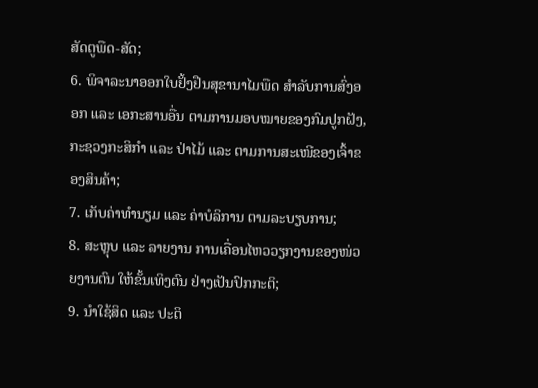ສັດຕູພືດ-ສັດ;
6. ພິຈາລະນາອອກໃບຢັ້ງຢືນສຸຂານາໄມພືດ ສຳລັບການສົ່ງອອກ ແລະ ເອກະສານອື່ນ ຕາມການມອບໝາຍຂອງກົມປູກຝັງ, ກະຊວງກະສິກໍາ ແລະ ປ່າໄມ້ ແລະ ຕາມການສະເໜີຂອງເຈົ້າຂອງສິນຄ້າ;
7. ເກັບຄ່າທຳນຽມ ແລະ ຄ່າບໍລິການ ຕາມລະບຽບການ;
8. ສະຫຼຸບ ແລະ ລາຍງານ ການເຄື່ອນໄຫວວຽກງານຂອງໜ່ວຍງານຕົນ ໃຫ້ຂັ້ນເທິງຕົນ ຢ່າງເປັນປົກກະຕິ;
9. ນໍາໃຊ້ສິດ ແລະ ປະຕິ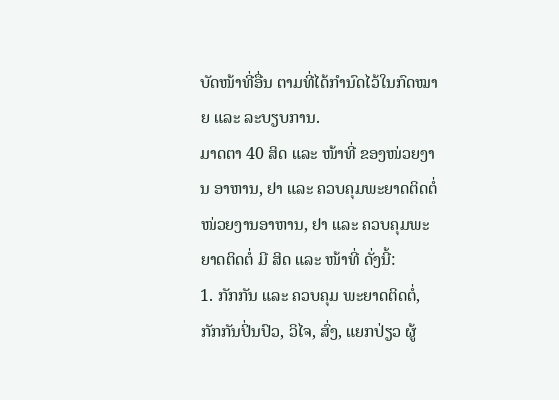ບັດໜ້າທີ່ອື່ນ ຕາມທີ່ໄດ້ກຳນົດໄວ້ໃນກົດໝາຍ ແລະ ລະບຽບການ.
ມາດຕາ 40 ສິດ ແລະ ໜ້າທີ່ ຂອງໜ່ວຍງານ ອາຫານ, ຢາ ແລະ ຄວບຄຸມພະຍາດຕິດຕໍ່
ໜ່ວຍງານອາຫານ, ຢາ ແລະ ຄວບຄຸມພະຍາດຕິດຕໍ່ ມີ ສິດ ແລະ ໜ້າທີ່ ດັ່ງນີ້:
1. ກັກກັນ ແລະ ຄວບຄຸມ ພະຍາດຕິດຕໍ່, ກັກກັນປິ່ນປົວ, ວິໄຈ, ສົ່ງ, ແຍກປ່ຽວ ຜູ້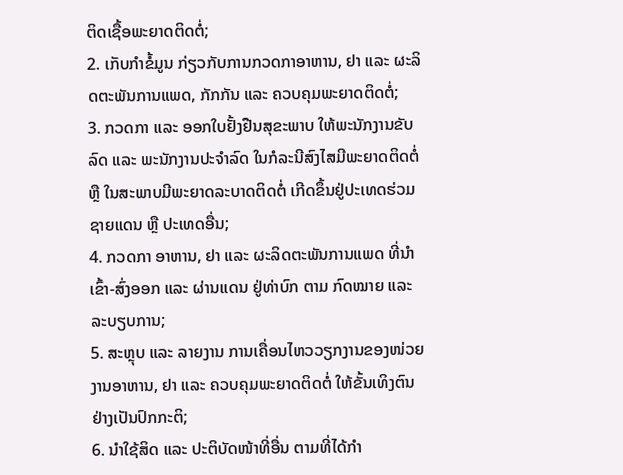ຕິດເຊື້ອພະຍາດຕິດຕໍ່;
2. ເກັບກຳຂໍ້ມູນ ກ່ຽວກັບການກວດກາອາຫານ, ຢາ ແລະ ຜະລິດຕະພັນການແພດ, ກັກກັນ ແລະ ຄວບຄຸມພະຍາດຕິດຕໍ່;
3. ກວດກາ ແລະ ອອກໃບຢັ້ງຢືນສຸຂະພາບ ໃຫ້ພະນັກງານຂັບລົດ ແລະ ພະນັກງານປະຈຳລົດ ໃນກໍລະນີສົງໄສມີພະຍາດຕິດຕໍ່ ຫຼື ໃນສະພາບມີພະຍາດລະບາດຕິດຕໍ່ ເກີດຂຶ້ນຢູ່ປະເທດຮ່ວມຊາຍແດນ ຫຼື ປະເທດອື່ນ;
4. ກວດກາ ອາຫານ, ຢາ ແລະ ຜະລິດຕະພັນການແພດ ທີ່ນຳເຂົ້າ-ສົ່ງອອກ ແລະ ຜ່ານແດນ ຢູ່ທ່າບົກ ຕາມ ກົດໝາຍ ແລະ ລະບຽບການ;
5. ສະຫຼຸບ ແລະ ລາຍງານ ການເຄື່ອນໄຫວວຽກງານຂອງໜ່ວຍງານອາຫານ, ຢາ ແລະ ຄວບຄຸມພະຍາດຕິດຕໍ່ ໃຫ້ຂັ້ນເທິງຕົນ ຢ່າງເປັນປົກກະຕິ;
6. ນຳໃຊ້ສິດ ແລະ ປະຕິບັດໜ້າທີ່ອື່ນ ຕາມທີ່ໄດ້ກຳ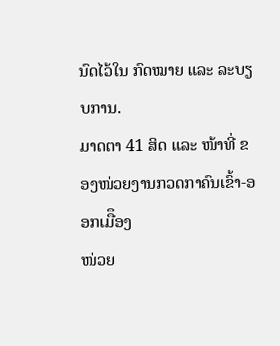ນົດໄວ້ໃນ ກົດໝາຍ ແລະ ລະບຽບການ.
ມາດຕາ 41 ສິດ ແລະ ໜ້າທີ່ ຂອງໜ່ວຍງານກວດກາຄົນເຂົ້າ-ອອກເມືຶອງ
ໜ່ວຍ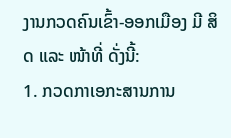ງານກວດຄົນເຂົ້າ-ອອກເມືອງ ມີ ສິດ ແລະ ໜ້າທີ່ ດັ່ງນີ້:
1. ກວດກາເອກະສານການ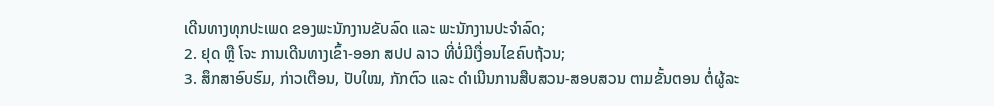ເດີນທາງທຸກປະເພດ ຂອງພະນັກງານຂັບລົດ ແລະ ພະນັກງານປະຈຳລົດ;
2. ຢຸດ ຫຼື ໂຈະ ການເດີນທາງເຂົ້າ-ອອກ ສປປ ລາວ ທີ່ບໍ່ມີເງື່ອນໄຂຄົບຖ້ວນ;
3. ສຶກສາອົບຮົມ, ກ່າວເຕືອນ, ປັບໃໝ, ກັກຕົວ ແລະ ດຳເນີນການສືບສວນ-ສອບສວນ ຕາມຂັ້ນຕອນ ຕໍ່ຜູ້ລະ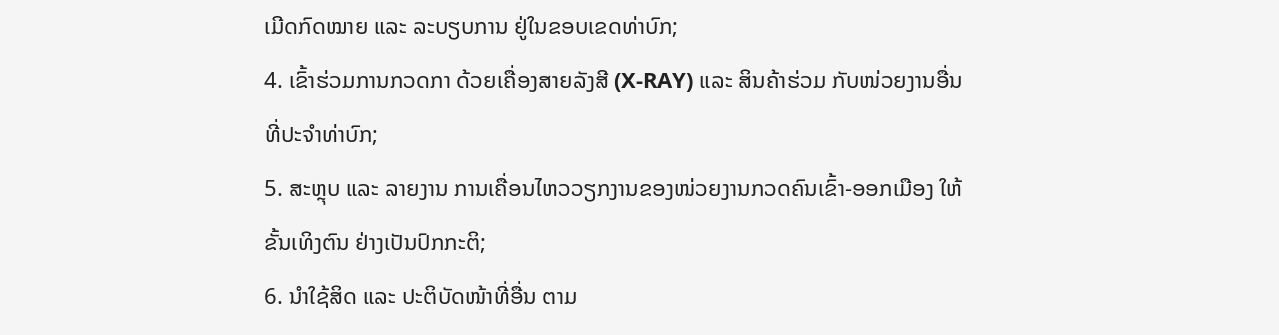ເມີດກົດໝາຍ ແລະ ລະບຽບການ ຢູ່ໃນຂອບເຂດທ່າບົກ;
4. ເຂົ້າຮ່ວມການກວດກາ ດ້ວຍເຄື່ອງສາຍລັງສີ (X-RAY) ແລະ ສິນຄ້າຮ່ວມ ກັບໜ່ວຍງານອື່ນທີ່ປະຈຳທ່າບົກ;
5. ສະຫຼຸບ ແລະ ລາຍງານ ການເຄື່ອນໄຫວວຽກງານຂອງໜ່ວຍງານກວດຄົນເຂົ້າ-ອອກເມືອງ ໃຫ້ຂັ້ນເທິງຕົນ ຢ່າງເປັນປົກກະຕິ;
6. ນຳໃຊ້ສິດ ແລະ ປະຕິບັດໜ້າທີ່ອື່ນ ຕາມ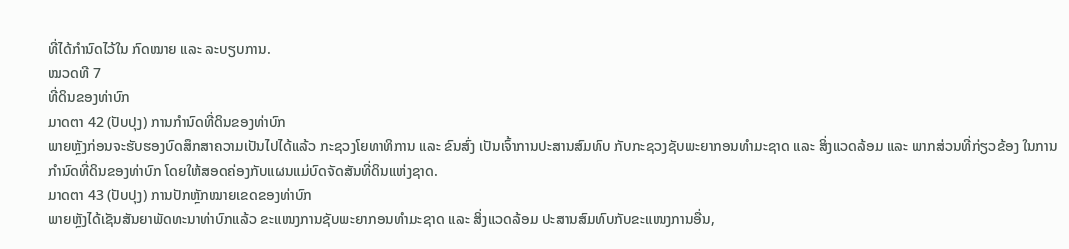ທີ່ໄດ້ກຳນົດໄວ້ໃນ ກົດໝາຍ ແລະ ລະບຽບການ.
ໝວດທີ 7
ທີ່ດິນຂອງທ່າບົກ
ມາດຕາ 42 (ປັບປຸງ) ການກໍານົດທີ່ດິນຂອງທ່າບົກ
ພາຍຫຼັງກ່ອນຈະຮັບຮອງບົດສຶກສາຄວາມເປັນໄປໄດ້ແລ້ວ ກະຊວງໂຍທາທິການ ແລະ ຂົນສົ່ງ ເປັນເຈົ້າການປະສານສົມທົບ ກັບກະຊວງຊັບພະຍາກອນທຳມະຊາດ ແລະ ສິ່ງແວດລ້ອມ ແລະ ພາກສ່ວນທີ່ກ່ຽວຂ້ອງ ໃນການກຳນົດທີ່ດິນຂອງທ່າບົກ ໂດຍໃຫ້ສອດຄ່ອງກັບແຜນແມ່ບົດຈັດສັນທີ່ດິນແຫ່ງຊາດ.
ມາດຕາ 43 (ປັບປຸງ) ການປັກຫຼັກໝາຍເຂດຂອງທ່າບົກ
ພາຍຫຼັງໄດ້ເຊັນສັນຍາພັດທະນາທ່າບົກແລ້ວ ຂະແໜງການຊັບພະຍາກອນທຳມະຊາດ ແລະ ສິ່ງແວດລ້ອມ ປະສານສົມທົບກັບຂະແໜງການອື່ນ,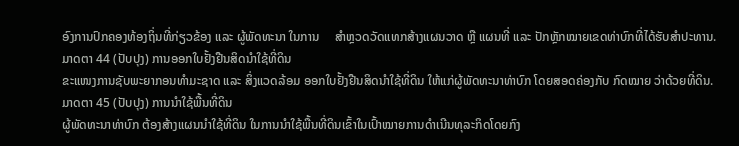ອົງການປົກຄອງທ້ອງຖິ່ນທີ່ກ່ຽວຂ້ອງ ແລະ ຜູ້ພັດທະນາ ໃນການ     ສຳຫຼວດວັດແທກສ້າງແຜນວາດ ຫຼື ແຜນທີ່ ແລະ ປັກຫຼັກໝາຍເຂດທ່າບົກທີ່ໄດ້ຮັບສຳປະທານ.
ມາດຕາ 44 (ປັບປຸງ) ການອອກໃບຢັ້ງຢືນສິດນໍາໃຊ້ທີ່ດິນ
ຂະແໜງການຊັບພະຍາກອນທຳມະຊາດ ແລະ ສິ່ງແວດລ້ອມ ອອກໃບຢັ້ງຢືນສິດນຳໃຊ້ທີ່ດິນ ໃຫ້ແກ່ຜູ້ພັດທະນາທ່າບົກ ໂດຍສອດຄ່ອງກັບ ກົດໝາຍ ວ່າດ້ວຍທີ່ດິນ.
ມາດຕາ 45 (ປັບປຸງ) ການນໍາໃຊ້ພື້ນທີ່ດິນ
ຜູ້ພັດທະນາທ່າບົກ ຕ້ອງສ້າງແຜນນຳໃຊ້ທີ່ດິນ ໃນການນຳໃຊ້ພື້ນທີ່ດິນເຂົ້າໃນເປົ້າໝາຍການດຳເນີນທຸລະກິດໂດຍກົງ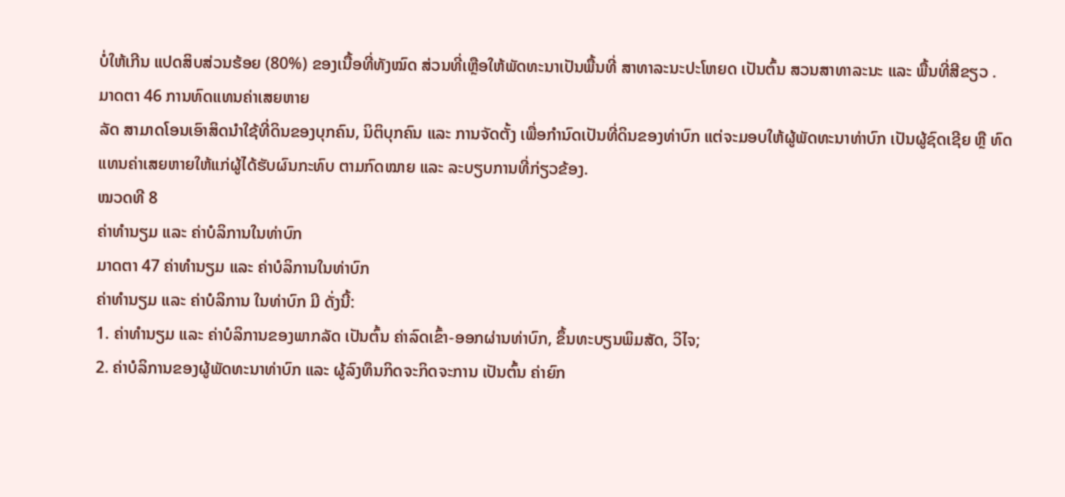ບໍ່ໃຫ້ເກີນ ແປດສິບສ່ວນຮ້ອຍ (80%) ຂອງເນື້ອທີ່ທັງໝົດ ສ່ວນທີ່ເຫຼືອໃຫ້ພັດທະນາເປັນພື້ນທີ່ ສາທາລະນະປະໂຫຍດ ເປັນຕົ້ນ ສວນສາທາລະນະ ແລະ ພື້ນທີ່ສີຂຽວ .
ມາດຕາ 46 ການທົດແທນຄ່າເສຍຫາຍ
ລັດ ສາມາດໂອນເອົາສິດນຳໃຊ້ທີ່ດິນຂອງບຸກຄົນ, ນິຕິບຸກຄົນ ແລະ ການຈັດຕັ້ງ ເພື່ອກຳນົດເປັນທີ່ດິນຂອງທ່າບົກ ແຕ່ຈະມອບໃຫ້ຜູ້ພັດທະນາທ່າບົກ ເປັນຜູ້ຊົດເຊີຍ ຫຼື ທົດແທນຄ່າເສຍຫາຍໃຫ້ແກ່ຜູ້ໄດ້ຮັບຜົນກະທົບ ຕາມກົດໝາຍ ແລະ ລະບຽບການທີ່ກ່ຽວຂ້ອງ.
ໝວດທີ 8
ຄ່າທຳນຽມ ແລະ ຄ່າບໍລິການໃນທ່າບົກ
ມາດຕາ 47 ຄ່າທຳນຽມ ແລະ ຄ່າບໍລິການໃນທ່າບົກ
ຄ່າທຳນຽມ ແລະ ຄ່າບໍລິການ ໃນທ່າບົກ ມີ ດັ່ງນີ້:
1. ຄ່າທຳນຽມ ແລະ ຄ່າບໍລິການຂອງພາກລັດ ເປັນຕົ້ນ ຄ່າລົດເຂົ້າ-ອອກຜ່ານທ່າບົກ, ຂຶ້ນທະບຽນພິມສັດ, ວິໄຈ;
2. ຄ່າບໍລິການຂອງຜູ້ພັດທະນາທ່າບົກ ແລະ ຜູ້ລົງທຶນກິດຈະກິດຈະການ ເປັນຕົ້ນ ຄ່າຍົກ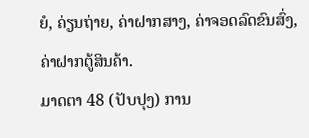ຍໍ, ຄ່ຽນຖ່າຍ, ຄ່າຝາກສາງ, ຄ່າຈອດລົດຂົນສົ່ງ, ຄ່າຝາກຕູ້ສິນຄ້າ.
ມາດຕາ 48 (ປັບປຸງ) ການ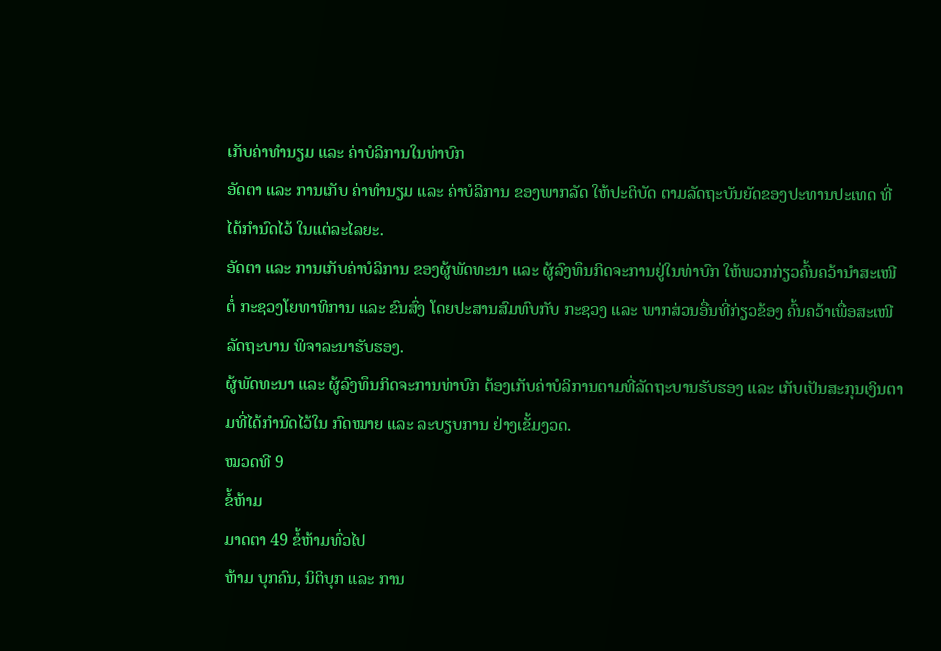ເກັບຄ່າທໍານຽມ ແລະ ຄ່າບໍລິການໃນທ່າບົກ
ອັດຕາ ແລະ ການເກັບ ຄ່າທຳນຽມ ແລະ ຄ່າບໍລິການ ຂອງພາກລັດ ໃຫ້ປະຕິບັດ ຕາມລັດຖະບັນຍັດຂອງປະທານປະເທດ ທີ່ໄດ້ກຳນົດໄວ້ ໃນແຕ່ລະໄລຍະ.
ອັດຕາ ແລະ ການເກັບຄ່າບໍລິການ ຂອງຜູ້ພັດທະນາ ແລະ ຜູ້ລົງທຶນກິດຈະການຢູ່ໃນທ່າບົກ ໃຫ້ພວກກ່ຽວຄົ້ນຄວ້ານໍາສະເໜີຕໍ່ ກະຊວງໂຍທາທິການ ແລະ ຂົນສົ່ງ ໂດຍປະສານສົມທົບກັບ ກະຊວງ ແລະ ພາກສ່ວນອື່ນທີ່ກ່ຽວຂ້ອງ ຄົ້ນຄວ້າເພື່ອສະເໜີລັດຖະບານ ພິຈາລະນາຮັບຮອງ.
ຜູ້ພັດທະນາ ແລະ ຜູ້ລົງທຶນກິດຈະການທ່າບົກ ຕ້ອງເກັບຄ່າບໍລິການຕາມທີ່ລັດຖະບານຮັບຮອງ ແລະ ເກັບເປັນສະກຸນເງິນຕາມທີ່ໄດ້ກໍານົດໄວ້ໃນ ກົດໝາຍ ແລະ ລະບຽບການ ຢ່າງເຂັ້ມງວດ.
ໝວດທີ 9
ຂໍ້ຫ້າມ
ມາດຕາ 49 ຂໍ້ຫ້າມທົ່ວໄປ
ຫ້າມ ບຸກຄົນ, ນິຕິບຸກ ແລະ ການ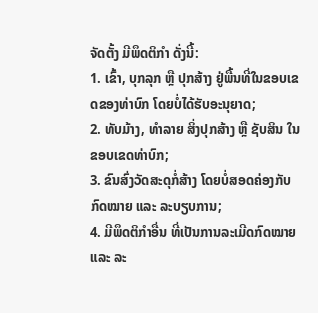ຈັດຕັ້ງ ມີພຶດຕິກຳ ດັ່ງນີ້:
1. ເຂົ້າ, ບຸກລຸກ ຫຼື ປຸກສ້າງ ຢູ່ພື້ນທີ່ໃນຂອບເຂດຂອງທ່າບົກ ໂດຍບໍ່ໄດ້ຮັບອະນຸຍາດ;
2. ທັບມ້າງ, ທຳລາຍ ສິ່ງປຸກສ້າງ ຫຼື ຊັບສິນ ໃນຂອບເຂດທ່າບົກ;
3. ຂົນສົ່ງວັດສະດຸກໍ່ສ້າງ ໂດຍບໍ່ສອດຄ່ອງກັບ ກົດໝາຍ ແລະ ລະບຽບການ;
4. ມີພຶດຕິກໍາອື່ນ ທີ່ເປັນການລະເມີດກົດໝາຍ ແລະ ລະ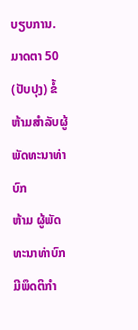ບຽບການ.
ມາດຕາ 50 (ປັບປຸງ) ຂໍ້ຫ້າມສໍາລັບຜູ້ພັດທະນາທ່າບົກ
ຫ້າມ ຜູ້ພັດທະນາທ່າບົກ ມີພຶດຕິກໍາ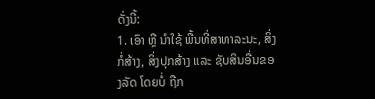ດັ່ງນີ້:
1. ເອົາ ຫຼື ນໍາໃຊ້ ພື້ນທີ່ສາທາລະນະ, ສິ່ງກໍ່ສ້າງ, ສິ່ງປຸກສ້າງ ແລະ ຊັບສິນອື່ນຂອງລັດ ໂດຍບໍ່ ຖືກ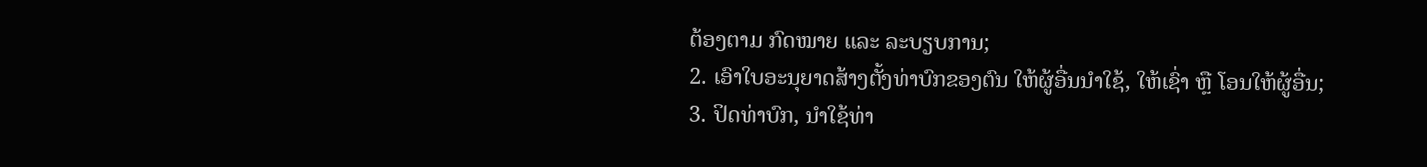ຕ້ອງຕາມ ກົດໝາຍ ແລະ ລະບຽບການ;
2. ເອົາໃບອະນຸຍາດສ້າງຕັ້ງທ່າບົກຂອງຕົນ ໃຫ້ຜູ້ອື່ນນໍາໃຊ້, ໃຫ້ເຊົ່າ ຫຼື ໂອນໃຫ້ຜູ້ອື່ນ;
3. ປິດທ່າບົກ, ນໍາໃຊ້ທ່າ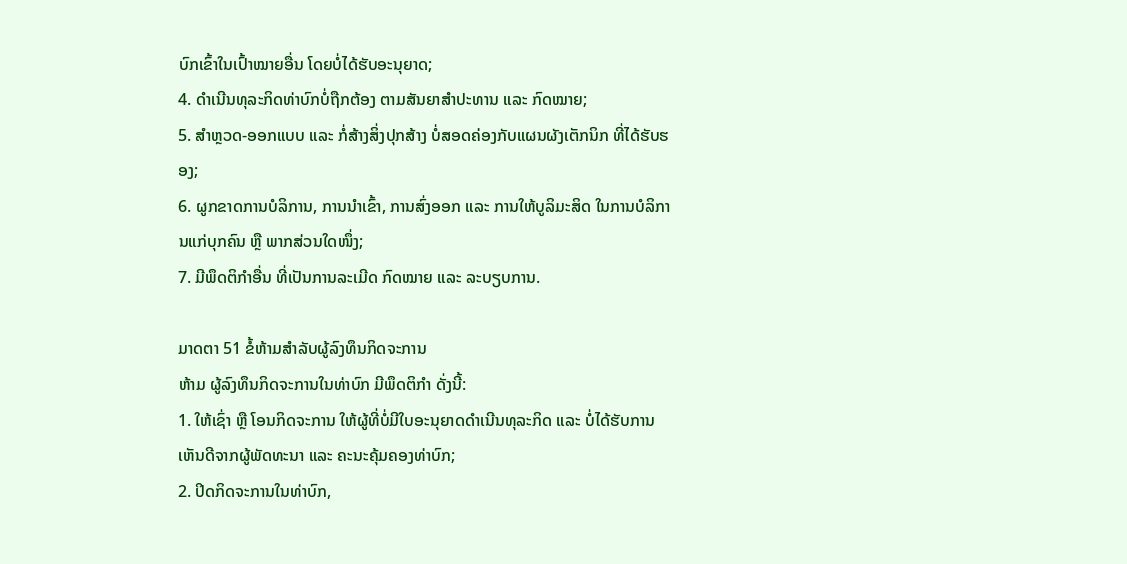ບົກເຂົ້າໃນເປົ້າໝາຍອື່ນ ໂດຍບໍ່ໄດ້ຮັບອະນຸຍາດ;
4. ດຳເນີນທຸລະກິດທ່າບົກບໍ່ຖືກຕ້ອງ ຕາມສັນຍາສຳປະທານ ແລະ ກົດໝາຍ;
5. ສຳຫຼວດ-ອອກແບບ ແລະ ກໍ່ສ້າງສິ່ງປຸກສ້າງ ບໍ່ສອດຄ່ອງກັບແຜນຜັງເຕັກນິກ ທີ່ໄດ້ຮັບຮອງ;
6. ຜູກຂາດການບໍລິການ, ການນຳເຂົ້າ, ການສົ່ງອອກ ແລະ ການໃຫ້ບູລິມະສິດ ໃນການບໍລິການແກ່ບຸກຄົນ ຫຼື ພາກສ່ວນໃດໜຶ່ງ;
7. ມີພຶດຕິກໍາອື່ນ ທີ່ເປັນການລະເມີດ ກົດໝາຍ ແລະ ລະບຽບການ.

ມາດຕາ 51 ຂໍ້ຫ້າມສຳລັບຜູ້ລົງທຶນກິດຈະການ
ຫ້າມ ຜູ້ລົງທຶນກິດຈະການໃນທ່າບົກ ມີພຶດຕິກໍາ ດັ່ງນີ້:
1. ໃຫ້ເຊົ່າ ຫຼື ໂອນກິດຈະການ ໃຫ້ຜູ້ທີ່ບໍ່ມີໃບອະນຸຍາດດຳເນີນທຸລະກິດ ແລະ ບໍ່ໄດ້ຮັບການເຫັນດີຈາກຜູ້ພັດທະນາ ແລະ ຄະນະຄຸ້ມຄອງທ່າບົກ;
2. ປິດກິດຈະການໃນທ່າບົກ,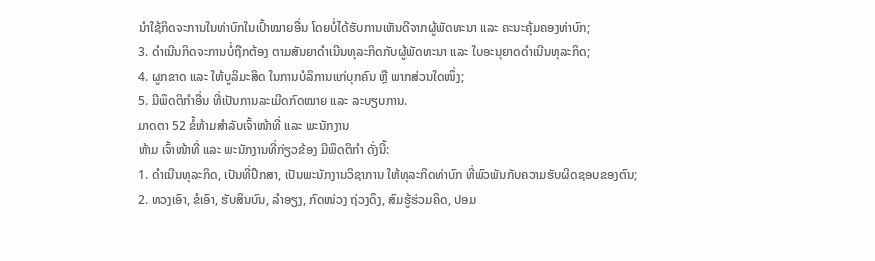ນໍາໃຊ້ກິດຈະການໃນທ່າບົກໃນເປົ້າໝາຍອື່ນ ໂດຍບໍ່ໄດ້ຮັບການເຫັນດີຈາກຜູ້ພັດທະນາ ແລະ ຄະນະຄຸ້ມຄອງທ່າບົກ;
3. ດໍາເນີນກິດຈະການບໍ່ຖືກຕ້ອງ ຕາມສັນຍາດຳເນີນທຸລະກິດກັບຜູ້ພັດທະນາ ແລະ ໃບອະນຸຍາດດຳເນີນທຸລະກິດ;
4. ຜູກຂາດ ແລະ ໃຫ້ບູລິມະສິດ ໃນການບໍລິການແກ່ບຸກຄົນ ຫຼື ພາກສ່ວນໃດໜຶ່ງ;
5. ມີພຶດຕິກໍາອື່ນ ທີ່ເປັນການລະເມີດກົດໝາຍ ແລະ ລະບຽບການ.
ມາດຕາ 52 ຂໍ້ຫ້າມສຳລັບເຈົ້າໜ້າທີ່ ແລະ ພະນັກງານ
ຫ້າມ ເຈົ້າໜ້າທີ່ ແລະ ພະນັກງານທີ່ກ່ຽວຂ້ອງ ມີພຶດຕິກໍາ ດັ່ງນີ້:
1. ດຳເນີນທຸລະກິດ, ເປັນທີ່ປຶກສາ, ເປັນພະນັກງານວິຊາການ ໃຫ້ທຸລະກິດທ່າບົກ ທີ່ພົວພັນກັບຄວາມຮັບຜິດຊອບຂອງຕົນ;
2. ທວງເອົາ, ຂໍເອົາ, ຮັບສິນບົນ, ລຳອຽງ, ກົດໜ່ວງ ຖ່ວງດຶງ, ສົມຮູ້ຮ່ວມຄິດ, ປອມ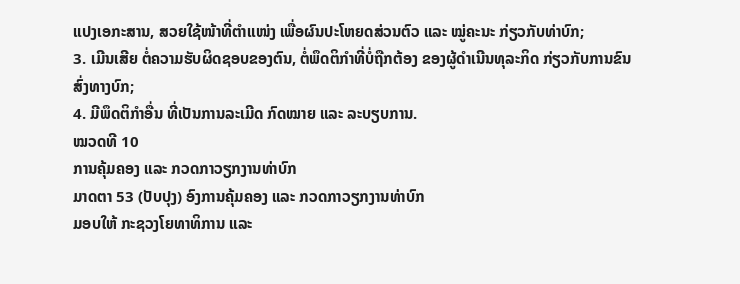ແປງເອກະສານ, ສວຍໃຊ້ໜ້າທີ່ຕໍາແໜ່ງ ເພື່ອຜົນປະໂຫຍດສ່ວນຕົວ ແລະ ໝູ່ຄະນະ ກ່ຽວກັບທ່າບົກ;
3. ເມີນເສີຍ ຕໍ່ຄວາມຮັບຜິດຊອບຂອງຕົນ, ຕໍ່ພຶດຕິກໍາທີ່ບໍ່ຖືກຕ້ອງ ຂອງຜູ້ດຳເນີນທຸລະກິດ ກ່ຽວກັບການຂົນສົ່ງທາງບົກ;
4. ມີພຶດຕິກໍາອື່ນ ທີ່ເປັນການລະເມີດ ກົດໝາຍ ແລະ ລະບຽບການ.
ໝວດທີ 10
ການຄຸ້ມຄອງ ແລະ ກວດກາວຽກງານທ່າບົກ
ມາດຕາ 53 (ປັບປຸງ) ອົງການຄຸ້ມຄອງ ແລະ ກວດກາວຽກງານທ່າບົກ
ມອບໃຫ້ ກະຊວງໂຍທາທິການ ແລະ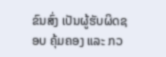ຂົນສົ່ງ ເປັນຜູ້ຮັບຜິດຊອບ ຄຸ້ມຄອງ ແລະ ກວ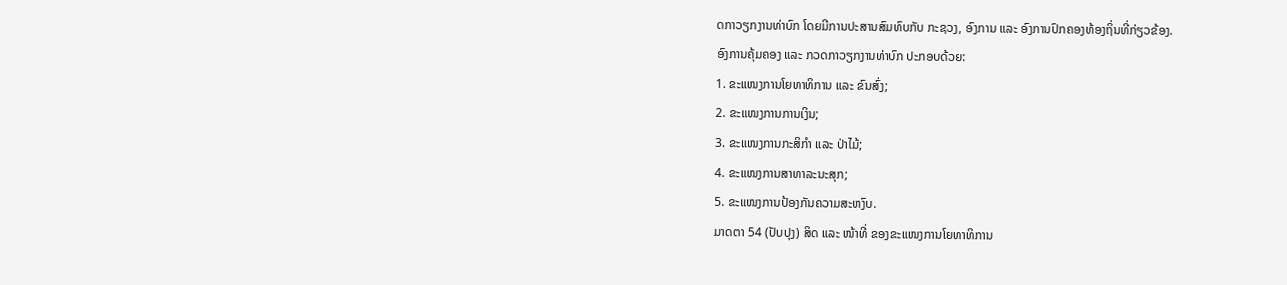ດກາວຽກງານທ່າບົກ ໂດຍມີການປະສານສົມທົບກັບ ກະຊວງ, ອົງການ ແລະ ອົງການປົກຄອງທ້ອງຖິ່ນທີ່ກ່ຽວຂ້ອງ.
ອົງການຄຸ້ມຄອງ ແລະ ກວດກາວຽກງານທ່າບົກ ປະກອບດ້ວຍ:
1. ຂະແໜງການໂຍທາທິການ ແລະ ຂົນສົ່ງ;
2. ຂະແໜງການການເງິນ;
3. ຂະແໜງການກະສິກຳ ແລະ ປ່າໄມ້;
4. ຂະແໜງການສາທາລະນະສຸກ;
5. ຂະແໜງການປ້ອງກັນຄວາມສະຫງົບ.
ມາດຕາ 54 (ປັບປຸງ) ສິດ ແລະ ໜ້າທີ່ ຂອງຂະແໜງການໂຍທາທິການ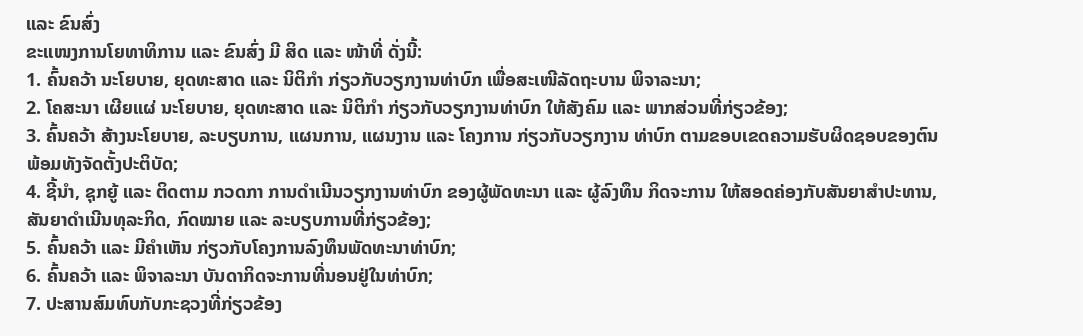ແລະ ຂົນສົ່ງ
ຂະແໜງການໂຍທາທິການ ແລະ ຂົນສົ່ງ ມີ ສິດ ແລະ ໜ້າທີ່ ດັ່ງນີ້:
1. ຄົ້ນຄວ້າ ນະໂຍບາຍ, ຍຸດທະສາດ ແລະ ນິຕິກຳ ກ່ຽວກັບວຽກງານທ່າບົກ ເພື່ອສະເໜີລັດຖະບານ ພິຈາລະນາ;
2. ໂຄສະນາ ເຜີຍແຜ່ ນະໂຍບາຍ, ຍຸດທະສາດ ແລະ ນິຕິກຳ ກ່ຽວກັບວຽກງານທ່າບົກ ໃຫ້ສັງຄົມ ແລະ ພາກສ່ວນທີ່ກ່ຽວຂ້ອງ;
3. ຄົ້ນຄວ້າ ສ້າງນະໂຍບາຍ, ລະບຽບການ, ແຜນການ, ແຜນງານ ແລະ ໂຄງການ ກ່ຽວກັບວຽກງານ ທ່າບົກ ຕາມຂອບເຂດຄວາມຮັບຜິດຊອບຂອງຕົນ ພ້ອມທັງຈັດຕັ້ງປະຕິບັດ;
4. ຊີ້ນຳ, ຊຸກຍູ້ ແລະ ຕິດຕາມ ກວດກາ ການດຳເນີນວຽກງານທ່າບົກ ຂອງຜູ້ພັດທະນາ ແລະ ຜູ້ລົງທຶນ ກິດຈະການ ໃຫ້ສອດຄ່ອງກັບສັນຍາສຳປະທານ, ສັນຍາດຳເນີນທຸລະກິດ, ກົດໝາຍ ແລະ ລະບຽບການທີ່ກ່ຽວຂ້ອງ;
5. ຄົ້ນຄວ້າ ແລະ ມີຄຳເຫັນ ກ່ຽວກັບໂຄງການລົງທຶນພັດທະນາທ່າບົກ;
6. ຄົ້ນຄວ້າ ແລະ ພິຈາລະນາ ບັນດາກິດຈະການທີ່ນອນຢູ່ໃນທ່າບົກ;
7. ປະສານສົມທົບກັບກະຊວງທີ່ກ່ຽວຂ້ອງ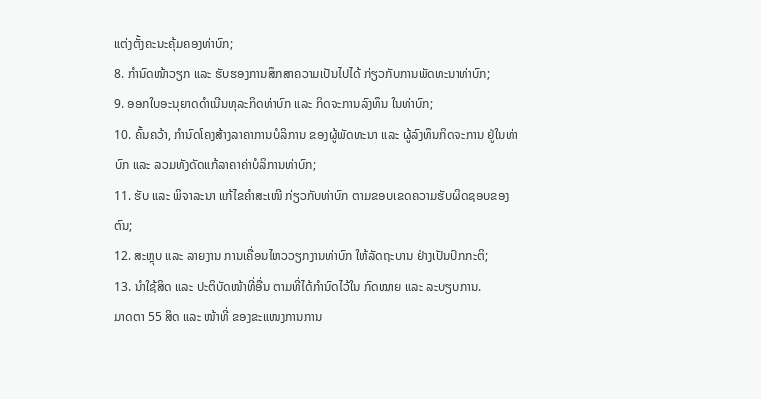ແຕ່ງຕັ້ງຄະນະຄຸ້ມຄອງທ່າບົກ;
8. ກຳນົດໜ້າວຽກ ແລະ ຮັບຮອງການສຶກສາຄວາມເປັນໄປໄດ້ ກ່ຽວກັບການພັດທະນາທ່າບົກ;
9. ອອກໃບອະນຸຍາດດຳເນີນທຸລະກິດທ່າບົກ ແລະ ກິດຈະການລົງທຶນ ໃນທ່າບົກ;
10. ຄົ້ນຄວ້າ, ກຳນົດໂຄງສ້າງລາຄາການບໍລິການ ຂອງຜູ້ພັດທະນາ ແລະ ຜູ້ລົງທຶນກິດຈະການ ຢູ່ໃນທ່າບົກ ແລະ ລວມທັງດັດແກ້ລາຄາຄ່າບໍລິການທ່າບົກ;
11. ຮັບ ແລະ ພິຈາລະນາ ແກ້ໄຂຄຳສະເໜີ ກ່ຽວກັບທ່າບົກ ຕາມຂອບເຂດຄວາມຮັບຜິດຊອບຂອງຕົນ;
12. ສະຫຼຸບ ແລະ ລາຍງານ ການເຄື່ອນໄຫວວຽກງານທ່າບົກ ໃຫ້ລັດຖະບານ ຢ່າງເປັນປົກກະຕິ;
13. ນຳໃຊ້ສິດ ແລະ ປະຕິບັດໜ້າທີ່ອື່ນ ຕາມທີ່ໄດ້ກຳນົດໄວ້ໃນ ກົດໝາຍ ແລະ ລະບຽບການ.
ມາດຕາ 55 ສິດ ແລະ ໜ້າທີ່ ຂອງຂະແໜງການການ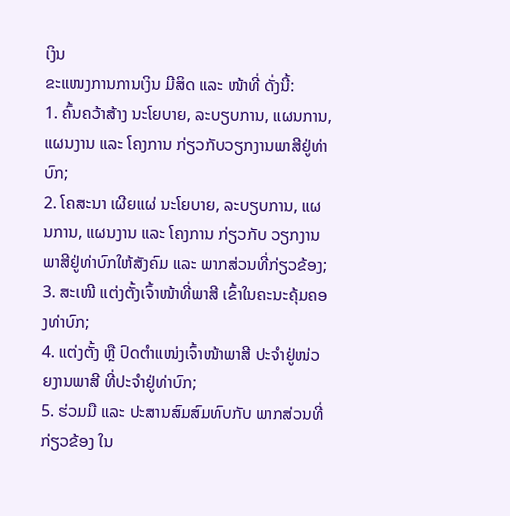ເງິນ
ຂະແໜງການການເງິນ ມີສິດ ແລະ ໜ້າທີ່ ດັ່ງນີ້:
1. ຄົ້ນຄວ້າສ້າງ ນະໂຍບາຍ, ລະບຽບການ, ແຜນການ, ແຜນງານ ແລະ ໂຄງການ ກ່ຽວກັບວຽກງານພາສີຢູ່ທ່າບົກ;
2. ໂຄສະນາ ເຜີຍແຜ່ ນະໂຍບາຍ, ລະບຽບການ, ແຜນການ, ແຜນງານ ແລະ ໂຄງການ ກ່ຽວກັບ ວຽກງານພາສີຢູ່ທ່າບົກໃຫ້ສັງຄົມ ແລະ ພາກສ່ວນທີ່ກ່ຽວຂ້ອງ;
3. ສະເໜີ ແຕ່ງຕັ້ງເຈົ້າໜ້າທີ່ພາສີ ເຂົ້າໃນຄະນະຄຸ້ມຄອງທ່າບົກ;
4. ແຕ່ງຕັ້ງ ຫຼື ປົດຕໍາແໜ່ງເຈົ້າໜ້າພາສີ ປະຈຳຢູ່ໜ່ວຍງານພາສີ ທີ່ປະຈໍາຢູ່ທ່າບົກ;
5. ຮ່ວມມື ແລະ ປະສານສົມສົມທົບກັບ ພາກສ່ວນທີ່ກ່ຽວຂ້ອງ ໃນ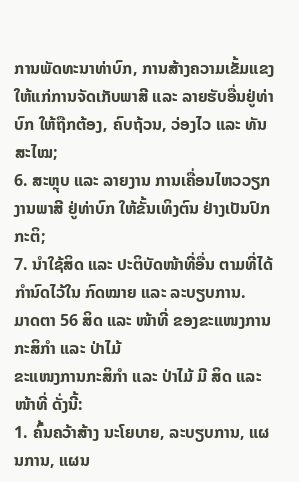ການພັດທະນາທ່າບົກ, ການສ້າງຄວາມເຂັ້ມແຂງ ໃຫ້ແກ່ການຈັດເກັບພາສີ ແລະ ລາຍຮັບອື່ນຢູ່ທ່າບົກ ໃຫ້ຖືກຕ້ອງ, ຄົບຖ້ວນ, ວ່ອງໄວ ແລະ ທັນສະໄໝ;
6. ສະຫຼຸບ ແລະ ລາຍງານ ການເຄື່ອນໄຫວວຽກງານພາສີ ຢູ່ທ່າບົກ ໃຫ້ຂັ້ນເທິງຕົນ ຢ່າງເປັນປົກກະຕິ;
7. ນຳໃຊ້ສິດ ແລະ ປະຕິບັດໜ້າທີ່ອື່ນ ຕາມທີ່ໄດ້ກໍານົດໄວ້ໃນ ກົດໝາຍ ແລະ ລະບຽບການ.
ມາດຕາ 56 ສິດ ແລະ ໜ້າທີ່ ຂອງຂະແໜງການກະສິກຳ ແລະ ປ່າໄມ້
ຂະແໜງການກະສິກຳ ແລະ ປ່າໄມ້ ມີ ສິດ ແລະ ໜ້າທີ່ ດັ່ງນີ້:
1. ຄົ້ນຄວ້າສ້າງ ນະໂຍບາຍ, ລະບຽບການ, ແຜນການ, ແຜນ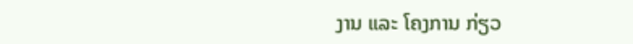ງານ ແລະ ໂຄງການ ກ່ຽວ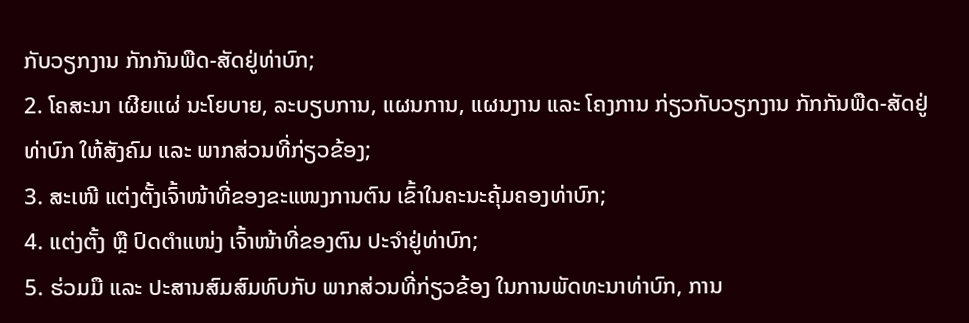ກັບວຽກງານ ກັກກັນພືດ-ສັດຢູ່ທ່າບົກ;
2. ໂຄສະນາ ເຜີຍແຜ່ ນະໂຍບາຍ, ລະບຽບການ, ແຜນການ, ແຜນງານ ແລະ ໂຄງການ ກ່ຽວກັບວຽກງານ ກັກກັນພືດ-ສັດຢູ່ທ່າບົກ ໃຫ້ສັງຄົມ ແລະ ພາກສ່ວນທີ່ກ່ຽວຂ້ອງ;
3. ສະເໜີ ແຕ່ງຕັ້ງເຈົ້າໜ້າທີ່ຂອງຂະແໜງການຕົນ ເຂົ້າໃນຄະນະຄຸ້ມຄອງທ່າບົກ;
4. ແຕ່ງຕັ້ງ ຫຼື ປົດຕໍາແໜ່ງ ເຈົ້າໜ້າທີ່ຂອງຕົນ ປະຈໍາຢູ່ທ່າບົກ;
5. ຮ່ວມມື ແລະ ປະສານສົມສົມທົບກັບ ພາກສ່ວນທີ່ກ່ຽວຂ້ອງ ໃນການພັດທະນາທ່າບົກ, ການ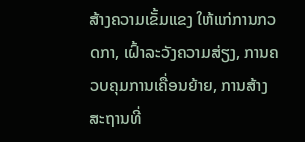ສ້າງຄວາມເຂັ້ມແຂງ ໃຫ້ແກ່ການກວດກາ, ເຝົ້າລະວັງຄວາມສ່ຽງ, ການຄວບຄຸມການເຄື່ອນຍ້າຍ, ການສ້າງສະຖານທີ່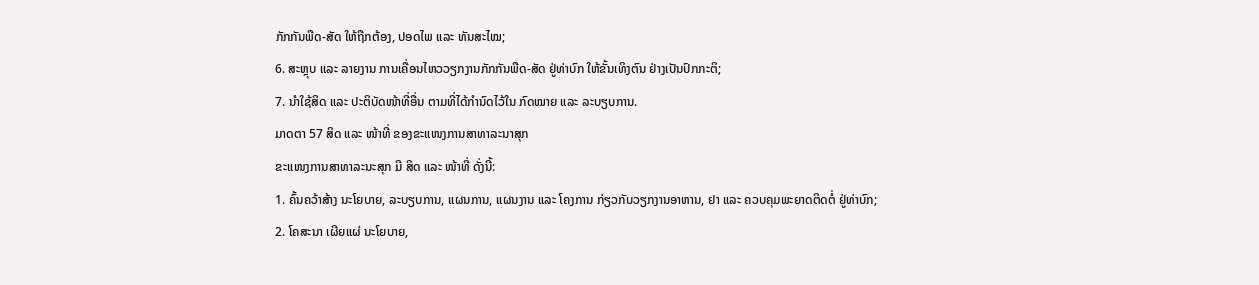ກັກກັນພືດ-ສັດ ໃຫ້ຖືກຕ້ອງ, ປອດໄພ ແລະ ທັນສະໄໝ;
6. ສະຫຼຸບ ແລະ ລາຍງານ ການເຄື່ອນໄຫວວຽກງານກັກກັນພືດ-ສັດ ຢູ່ທ່າບົກ ໃຫ້ຂັ້ນເທິງຕົນ ຢ່າງເປັນປົກກະຕິ;
7. ນຳໃຊ້ສິດ ແລະ ປະຕິບັດໜ້າທີ່ອື່ນ ຕາມທີ່ໄດ້ກຳນົດໄວ້ໃນ ກົດໝາຍ ແລະ ລະບຽບການ.
ມາດຕາ 57 ສິດ ແລະ ໜ້າທີ່ ຂອງຂະແໜງການສາທາລະນາສຸກ
ຂະແໜງການສາທາລະນະສຸກ ມີ ສິດ ແລະ ໜ້າທີ່ ດັ່ງນີ້:
1. ຄົ້ນຄວ້າສ້າງ ນະໂຍບາຍ, ລະບຽບການ, ແຜນການ, ແຜນງານ ແລະ ໂຄງການ ກ່ຽວກັບວຽກງານອາຫານ, ຢາ ແລະ ຄວບຄຸມພະຍາດຕິດຕໍ່ ຢູ່ທ່າບົກ;
2. ໂຄສະນາ ເຜີຍແຜ່ ນະໂຍບາຍ,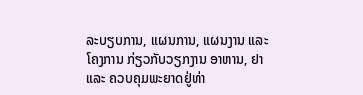ລະບຽບການ, ແຜນການ, ແຜນງານ ແລະ ໂຄງການ ກ່ຽວກັບວຽກງານ ອາຫານ, ຢາ ແລະ ຄວບຄຸມພະຍາດຢູ່ທ່າ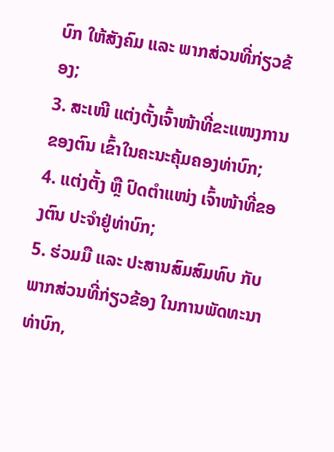ບົກ ໃຫ້ສັງຄົມ ແລະ ພາກສ່ວນທີ່ກ່ຽວຂ້ອງ;
3. ສະເໜີ ແຕ່ງຕັ້ງເຈົ້າໜ້າທີ່ຂະແໜງການຂອງຕົນ ເຂົ້າໃນຄະນະຄຸ້ມຄອງທ່າບົກ;
4. ແຕ່ງຕັ້ງ ຫຼື ປົດຕໍາແໜ່ງ ເຈົ້າໜ້າທີ່ຂອງຕົນ ປະຈໍາຢູ່ທ່າບົກ;
5. ຮ່ວມມື ແລະ ປະສານສົມສົມທົບ ກັບພາກສ່ວນທີ່ກ່ຽວຂ້ອງ ໃນການພັດທະນາທ່າບົກ,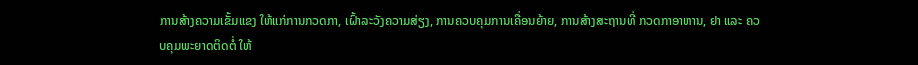ການສ້າງຄວາມເຂັ້ມແຂງ ໃຫ້ແກ່ການກວດກາ, ເຝົ້າລະວັງຄວາມສ່ຽງ, ການຄວບຄຸມການເຄື່ອນຍ້າຍ, ການສ້າງສະຖານທີ່ ກວດກາອາຫານ, ຢາ ແລະ ຄວບຄຸມພະຍາດຕິດຕໍ່ ໃຫ້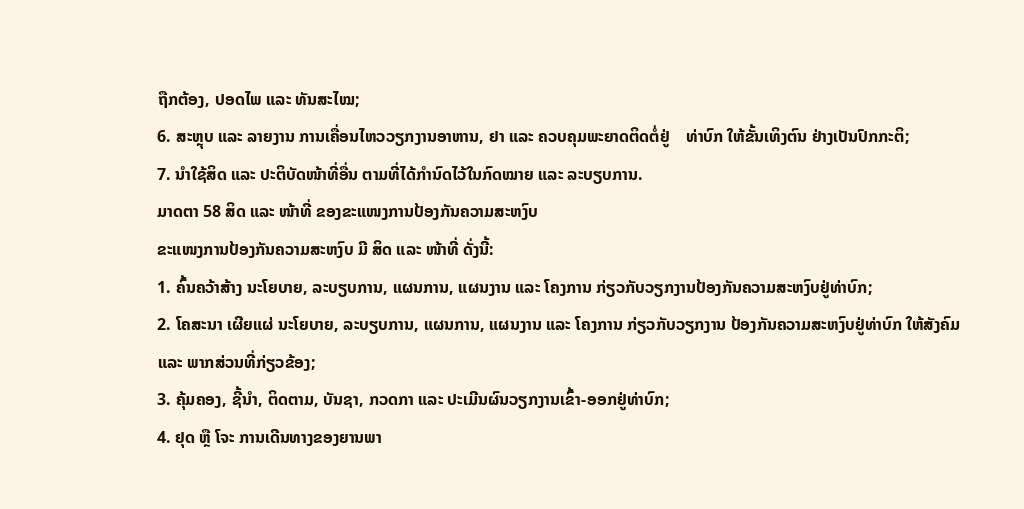ຖືກຕ້ອງ, ປອດໄພ ແລະ ທັນສະໄໝ;
6. ສະຫຼຸບ ແລະ ລາຍງານ ການເຄື່ອນໄຫວວຽກງານອາຫານ, ຢາ ແລະ ຄວບຄຸມພະຍາດຕິດຕໍ່ຢູ່    ທ່າບົກ ໃຫ້ຂັ້ນເທິງຕົນ ຢ່າງເປັນປົກກະຕິ;
7. ນຳໃຊ້ສິດ ແລະ ປະຕິບັດໜ້າທີ່ອື່ນ ຕາມທີ່ໄດ້ກຳນົດໄວ້ໃນກົດໝາຍ ແລະ ລະບຽບການ.
ມາດຕາ 58 ສິດ ແລະ ໜ້າທີ່ ຂອງຂະແໜງການປ້ອງກັນຄວາມສະຫງົບ
ຂະແໜງການປ້ອງກັນຄວາມສະຫງົບ ມີ ສິດ ແລະ ໜ້າທີ່ ດັ່ງນີ້:
1. ຄົ້ນຄວ້າສ້າງ ນະໂຍບາຍ, ລະບຽບການ, ແຜນການ, ແຜນງານ ແລະ ໂຄງການ ກ່ຽວກັບວຽກງານປ້ອງກັນຄວາມສະຫງົບຢູ່ທ່າບົກ;
2. ໂຄສະນາ ເຜີຍແຜ່ ນະໂຍບາຍ, ລະບຽບການ, ແຜນການ, ແຜນງານ ແລະ ໂຄງການ ກ່ຽວກັບວຽກງານ ປ້ອງກັນຄວາມສະຫງົບຢູ່ທ່າບົກ ໃຫ້ສັງຄົມ ແລະ ພາກສ່ວນທີ່ກ່ຽວຂ້ອງ;
3. ຄຸ້ມຄອງ, ຊີ້ນຳ, ຕິດຕາມ, ບັນຊາ, ກວດກາ ແລະ ປະເມີນຜົນວຽກງານເຂົ້າ-ອອກຢູ່ທ່າບົກ;
4. ຢຸດ ຫຼື ໂຈະ ການເດີນທາງຂອງຍານພາ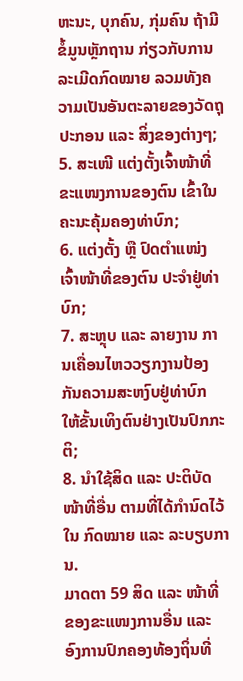ຫະນະ, ບຸກຄົນ, ກຸ່ມຄົນ ຖ້າມີຂໍ້ມູນຫຼັກຖານ ກ່ຽວກັບການລະເມີດກົດໝາຍ ລວມທັງຄວາມເປັນອັນຕະລາຍຂອງວັດຖຸປະກອນ ແລະ ສິ່ງຂອງຕ່າງໆ;
5. ສະເໜີ ແຕ່ງຕັ້ງເຈົ້າໜ້າທີ່ຂະແໜງການຂອງຕົນ ເຂົ້າໃນຄະນະຄຸ້ມຄອງທ່າບົກ;
6. ແຕ່ງຕັ້ງ ຫຼື ປົດຕໍາແໜ່ງ ເຈົ້າໜ້າທີ່ຂອງຕົນ ປະຈໍາຢູ່ທ່າບົກ;
7. ສະຫຼຸບ ແລະ ລາຍງານ ການເຄື່ອນໄຫວວຽກງານປ້ອງກັນຄວາມສະຫງົບຢູ່ທ່າບົກ ໃຫ້ຂັ້ນເທິງຕົນຢ່າງເປັນປົກກະຕິ;
8. ນຳໃຊ້ສິດ ແລະ ປະຕິບັດໜ້າທີ່ອື່ນ ຕາມທີ່ໄດ້ກຳນົດໄວ້ໃນ ກົດໝາຍ ແລະ ລະບຽບການ.
ມາດຕາ 59 ສິດ ແລະ ໜ້າທີ່ ຂອງຂະແໜງການອື່ນ ແລະ ອົງການປົກຄອງທ້ອງຖິ່ນທີ່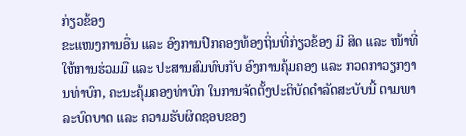ກ່ຽວຂ້ອງ
ຂະແໜງການອື່ນ ແລະ ອົງການປົກຄອງທ້ອງຖິ່ນທີ່ກ່ຽວຂ້ອງ ມີ ສິດ ແລະ ໜ້າທີ່ ໃຫ້ການຮ່ວມມື ແລະ ປະສານສົມທົບກັບ ອົງການຄຸ້ມຄອງ ແລະ ກວດກາວຽກງານທ່າບົກ, ຄະນະຄຸ້ມຄອງທ່າບົກ ໃນການຈັດຕັ້ງປະຕິບັດດຳລັດສະບັບນີ້ ຕາມພາລະບົດບາດ ແລະ ຄວາມຮັບຜິດຊອບຂອງ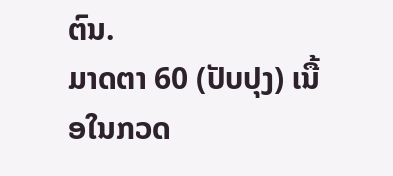ຕົນ.
ມາດຕາ 60 (ປັບປຸງ) ເນື້ອໃນກວດ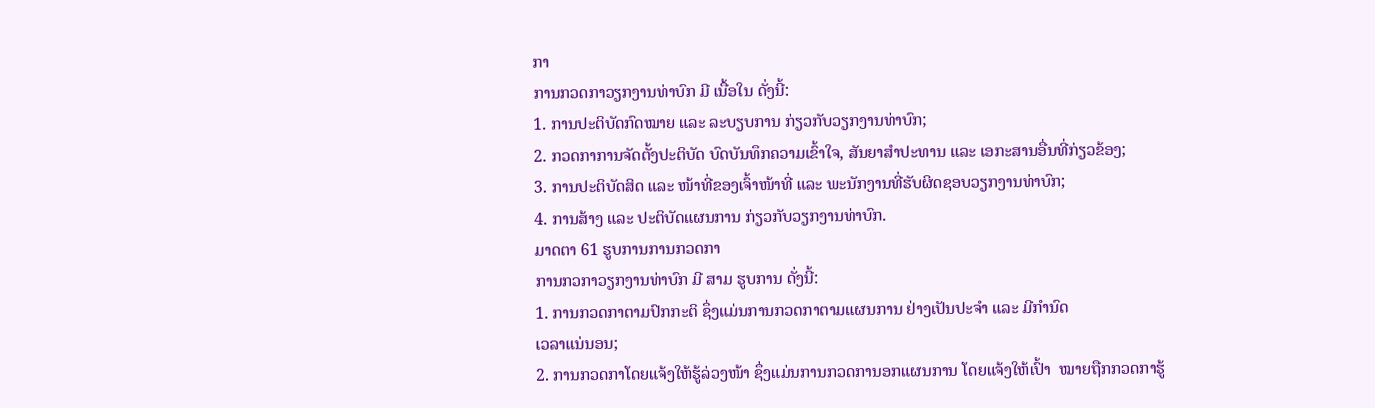ກາ
ການກວດກາວຽກງານທ່າບົກ ມີ ເນື້ອໃນ ດັ່ງນີ້:
1. ການປະຕິບັດກົດໝາຍ ແລະ ລະບຽບການ ກ່ຽວກັບວຽກງານທ່າບົກ;
2. ກວດກາການຈັດຕັ້ງປະຕິບັດ ບົດບັນທຶກຄວາມເຂົ້າໃຈ, ສັນຍາສຳປະທານ ແລະ ເອກະສານອື່ນທີ່ກ່ຽວຂ້ອງ;
3. ການປະຕິບັດສິດ ແລະ ໜ້າທີ່ຂອງເຈົ້າໜ້າທີ່ ແລະ ພະນັກງານທີ່ຮັບຜິດຊອບວຽກງານທ່າບົກ;
4. ການສ້າງ ແລະ ປະຕິບັດແຜນການ ກ່ຽວກັບວຽກງານທ່າບົກ.
ມາດຕາ 61 ຮູບການການກວດກາ
ການກວກາວຽກງານທ່າບົກ ມີ ສາມ ຮູບການ ດັ່ງນີ້:
1. ການກວດກາຕາມປົກກະຕິ ຊຶ່ງແມ່ນການກວດກາຕາມແຜນການ ຢ່າງເປັນປະຈຳ ແລະ ມີກຳນົດ
ເວລາແນ່ນອນ;
2. ການກວດກາໂດຍແຈ້ງໃຫ້ຮູ້ລ່ວງໜ້າ ຊຶ່ງແມ່ນການກວດການອກແຜນການ ໂດຍແຈ້ງໃຫ້ເປົ້າ  ໝາຍຖືກກວດກາຮູ້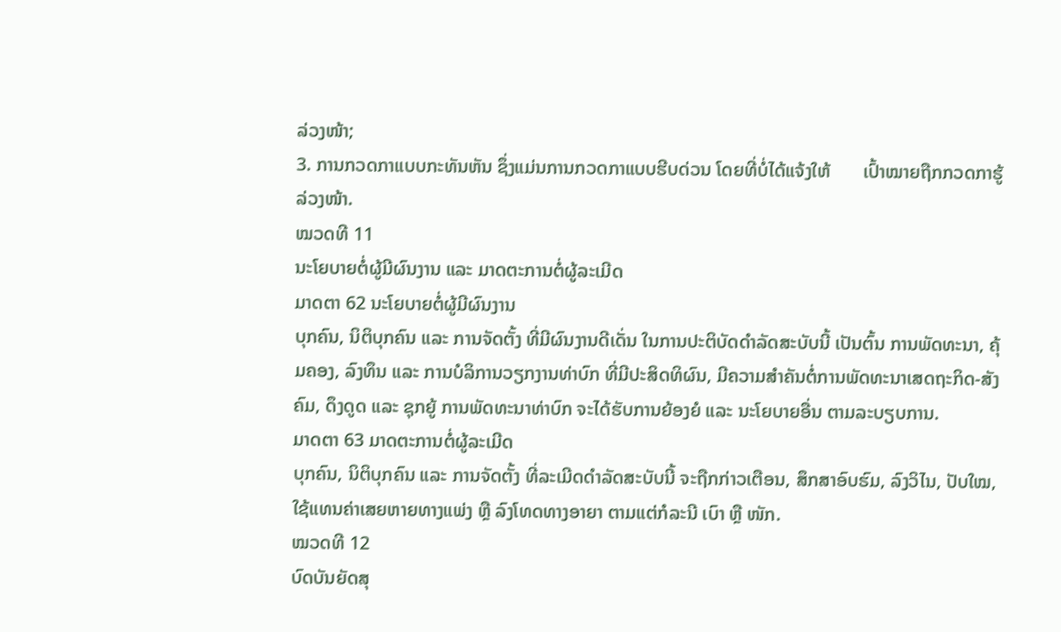ລ່ວງໜ້າ;
3. ການກວດກາແບບກະທັນຫັນ ຊຶ່ງແມ່ນການກວດກາແບບຮີບດ່ວນ ໂດຍທີ່ບໍ່ໄດ້ແຈ້ງໃຫ້       ເປົ້າໝາຍຖືກກວດກາຮູ້ລ່ວງໜ້າ.
ໝວດທີ 11
ນະໂຍບາຍຕໍ່ຜູ້ມີຜົນງານ ແລະ ມາດຕະການຕໍ່ຜູ້ລະເມີດ
ມາດຕາ 62 ນະໂຍບາຍຕໍ່ຜູ້ມີຜົນງານ
ບຸກຄົນ, ນິຕິບຸກຄົນ ແລະ ການຈັດຕັ້ງ ທີ່ມີຜົນງານດີເດັ່ນ ໃນການປະຕິບັດດຳລັດສະບັບນີ້ ເປັນຕົ້ນ ການພັດທະນາ, ຄຸ້ມຄອງ, ລົງທຶນ ແລະ ການບໍລິການວຽກງານທ່າບົກ ທີ່ມີປະສິດທິຜົນ, ມີຄວາມສຳຄັນຕໍ່ການພັດທະນາເສດຖະກິດ-ສັງຄົມ, ດຶງດູດ ແລະ ຊຸກຍູ້ ການພັດທະນາທ່າບົກ ຈະໄດ້ຮັບການຍ້ອງຍໍ ແລະ ນະໂຍບາຍອື່ນ ຕາມລະບຽບການ.
ມາດຕາ 63 ມາດຕະການຕໍ່ຜູ້ລະເມີດ
ບຸກຄົນ, ນິຕິບຸກຄົນ ແລະ ການຈັດຕັ້ງ ທີ່ລະເມີດດຳລັດສະບັບນີ້ ຈະຖືກກ່າວເຕືອນ, ສຶກສາອົບຮົມ, ລົງວິໄນ, ປັບໃໝ, ໃຊ້ແທນຄ່າເສຍຫາຍທາງແພ່ງ ຫຼື ລົງໂທດທາງອາຍາ ຕາມແຕ່ກໍລະນີ ເບົາ ຫຼື ໜັກ.
ໝວດທີ 12
ບົດບັນຍັດສຸ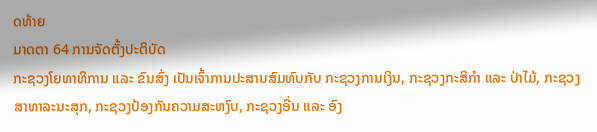ດທ້າຍ
ມາດຕາ 64 ການຈັດຕັ້ງປະຕິບັດ
ກະຊວງໂຍທາທິການ ແລະ ຂົນສົ່ງ ເປັນເຈົ້າການປະສານສົມທົບກັບ ກະຊວງການເງິນ, ກະຊວງກະສິກໍາ ແລະ ປ່າໄມ້, ກະຊວງສາທາລະນະສຸກ, ກະຊວງປ້ອງກັນຄວາມສະຫງົບ, ກະຊວງອື່ນ ແລະ ອົງ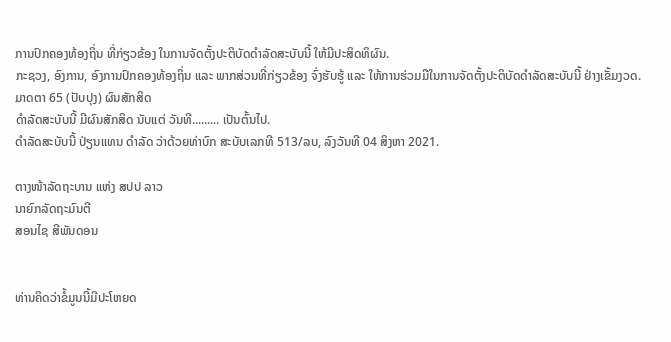ການປົກຄອງທ້ອງຖິ່ນ ທີ່ກ່ຽວຂ້ອງ ໃນການຈັດຕັ້ງປະຕິບັດດຳລັດສະບັບນີ້ ໃຫ້ມີປະສິດທິຜົນ.
ກະຊວງ, ອົງການ, ອົງການປົກຄອງທ້ອງຖິ່ນ ແລະ ພາກສ່ວນທີ່ກ່ຽວຂ້ອງ ຈົ່ງຮັບຮູ້ ແລະ ໃຫ້ການຮ່ວມມືໃນການຈັດຕັ້ງປະຕິບັດດຳລັດສະບັບນີ້ ຢ່າງເຂັ້ມງວດ.
ມາດຕາ 65 (ປັບປຸງ) ຜົນສັກສິດ
ດຳລັດສະບັບນີ້ ມີຜົນສັກສິດ ນັບແຕ່ ວັນທີ......... ເປັນຕົ້ນໄປ.
ດຳລັດສະບັບນີ້ ປ່ຽນແທນ ດຳລັດ ວ່າດ້ວຍທ່າບົກ ສະບັບເລກທີ 513/ລບ, ລົງວັນທີ 04 ສິງຫາ 2021.

ຕາງໜ້າລັດຖະບານ ແຫ່ງ ສປປ ລາວ
ນາຍົກລັດຖະມົນຕີ
ສອນໄຊ ສີພັນດອນ


ທ່ານຄິດວ່າຂໍ້ມູນນີ້ມີປະໂຫຍດ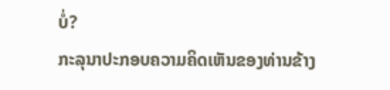ບໍ່?
ກະລຸນາປະກອບຄວາມຄິດເຫັນຂອງທ່ານຂ້າງ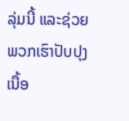ລຸ່ມນີ້ ແລະຊ່ວຍພວກເຮົາປັບປຸງເນື້ອ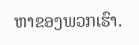ຫາຂອງພວກເຮົາ.